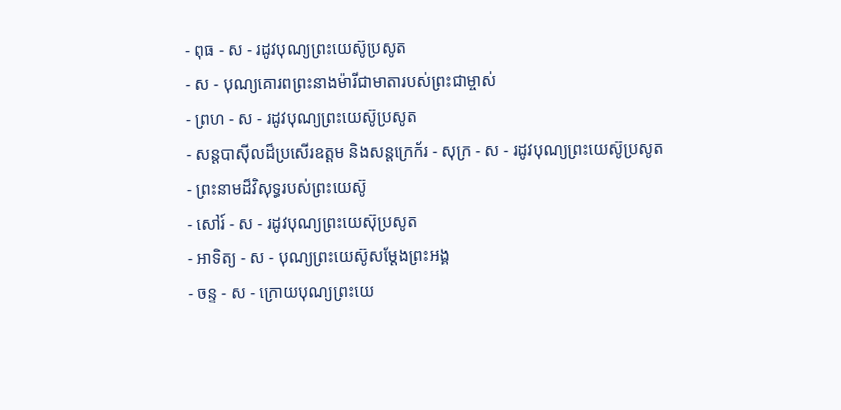- ពុធ - ស - រដូវបុណ្យព្រះយេស៊ូប្រសូត
- ស - បុណ្យគោរពព្រះនាងម៉ារីជាមាតារបស់ព្រះជាម្ចាស់
- ព្រហ - ស - រដូវបុណ្យព្រះយេស៊ូប្រសូត
- សន្ដបាស៊ីលដ៏ប្រសើរឧត្ដម និងសន្ដក្រេក័រ - សុក្រ - ស - រដូវបុណ្យព្រះយេស៊ូប្រសូត
- ព្រះនាមដ៏វិសុទ្ធរបស់ព្រះយេស៊ូ
- សៅរ៍ - ស - រដូវបុណ្យព្រះយេស៊ុប្រសូត
- អាទិត្យ - ស - បុណ្យព្រះយេស៊ូសម្ដែងព្រះអង្គ
- ចន្ទ - ស - ក្រោយបុណ្យព្រះយេ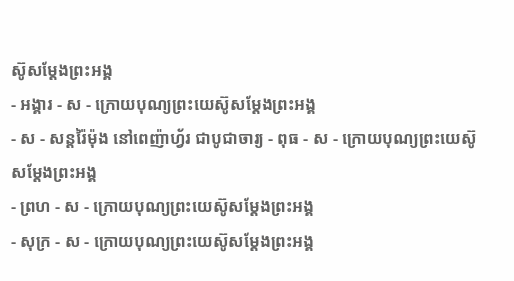ស៊ូសម្ដែងព្រះអង្គ
- អង្គារ - ស - ក្រោយបុណ្យព្រះយេស៊ូសម្ដែងព្រះអង្គ
- ស - សន្ដរ៉ៃម៉ុង នៅពេញ៉ាហ្វ័រ ជាបូជាចារ្យ - ពុធ - ស - ក្រោយបុណ្យព្រះយេស៊ូសម្ដែងព្រះអង្គ
- ព្រហ - ស - ក្រោយបុណ្យព្រះយេស៊ូសម្ដែងព្រះអង្គ
- សុក្រ - ស - ក្រោយបុណ្យព្រះយេស៊ូសម្ដែងព្រះអង្គ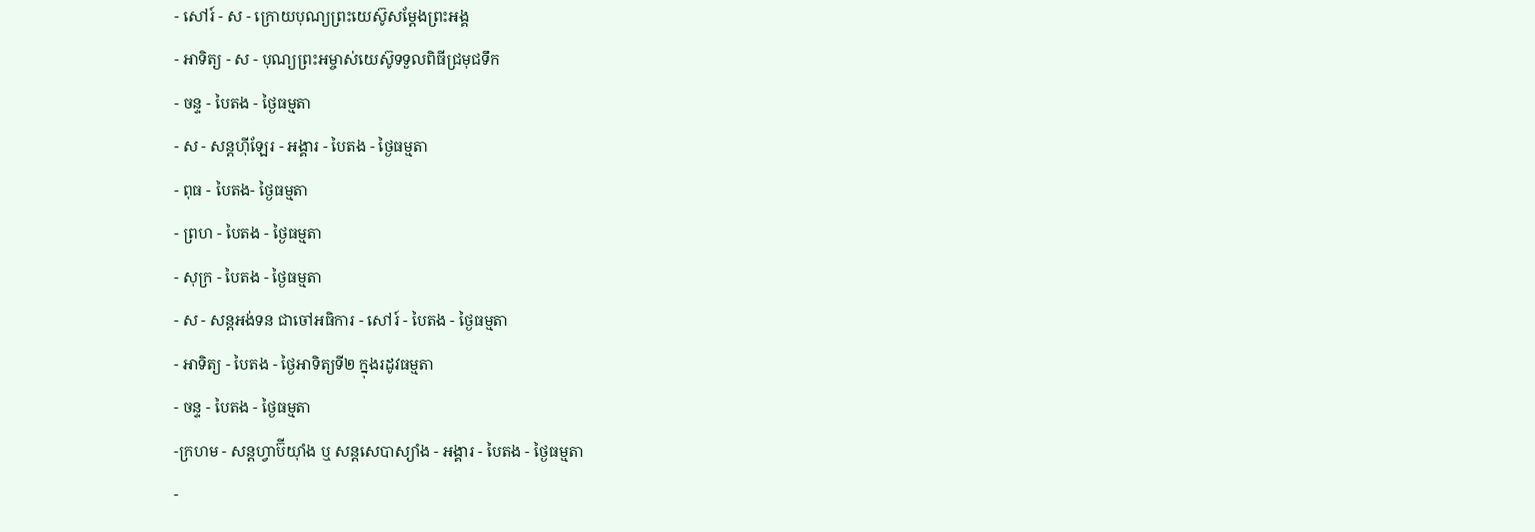- សៅរ៍ - ស - ក្រោយបុណ្យព្រះយេស៊ូសម្ដែងព្រះអង្គ
- អាទិត្យ - ស - បុណ្យព្រះអម្ចាស់យេស៊ូទទួលពិធីជ្រមុជទឹក
- ចន្ទ - បៃតង - ថ្ងៃធម្មតា
- ស - សន្ដហ៊ីឡែរ - អង្គារ - បៃតង - ថ្ងៃធម្មតា
- ពុធ - បៃតង- ថ្ងៃធម្មតា
- ព្រហ - បៃតង - ថ្ងៃធម្មតា
- សុក្រ - បៃតង - ថ្ងៃធម្មតា
- ស - សន្ដអង់ទន ជាចៅអធិការ - សៅរ៍ - បៃតង - ថ្ងៃធម្មតា
- អាទិត្យ - បៃតង - ថ្ងៃអាទិត្យទី២ ក្នុងរដូវធម្មតា
- ចន្ទ - បៃតង - ថ្ងៃធម្មតា
-ក្រហម - សន្ដហ្វាប៊ីយ៉ាំង ឬ សន្ដសេបាស្យាំង - អង្គារ - បៃតង - ថ្ងៃធម្មតា
-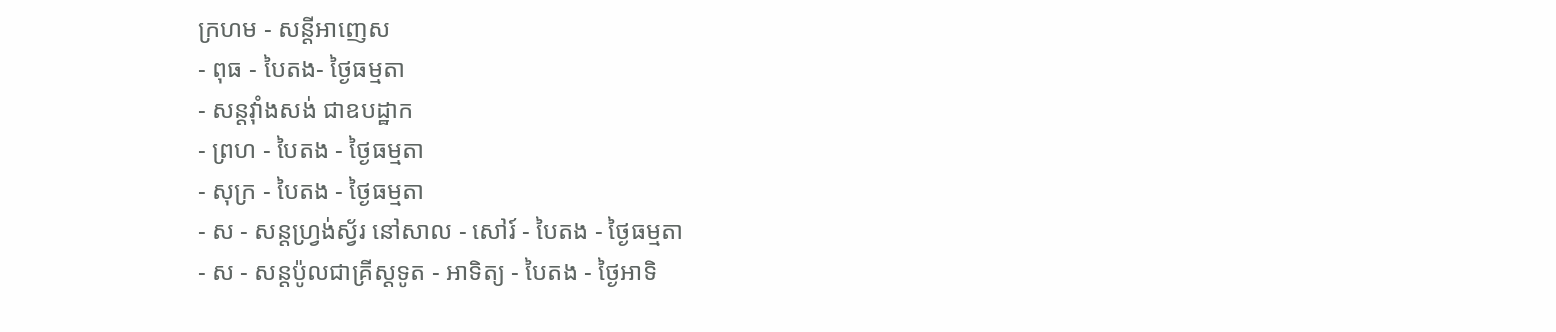ក្រហម - សន្ដីអាញេស
- ពុធ - បៃតង- ថ្ងៃធម្មតា
- សន្ដវ៉ាំងសង់ ជាឧបដ្ឋាក
- ព្រហ - បៃតង - ថ្ងៃធម្មតា
- សុក្រ - បៃតង - ថ្ងៃធម្មតា
- ស - សន្ដហ្វ្រង់ស្វ័រ នៅសាល - សៅរ៍ - បៃតង - ថ្ងៃធម្មតា
- ស - សន្ដប៉ូលជាគ្រីស្ដទូត - អាទិត្យ - បៃតង - ថ្ងៃអាទិ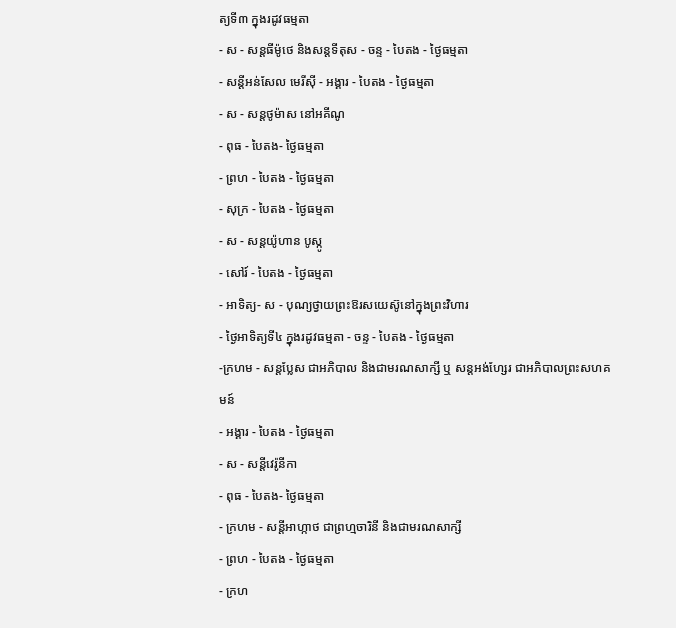ត្យទី៣ ក្នុងរដូវធម្មតា
- ស - សន្ដធីម៉ូថេ និងសន្ដទីតុស - ចន្ទ - បៃតង - ថ្ងៃធម្មតា
- សន្ដីអន់សែល មេរីស៊ី - អង្គារ - បៃតង - ថ្ងៃធម្មតា
- ស - សន្ដថូម៉ាស នៅអគីណូ
- ពុធ - បៃតង- ថ្ងៃធម្មតា
- ព្រហ - បៃតង - ថ្ងៃធម្មតា
- សុក្រ - បៃតង - ថ្ងៃធម្មតា
- ស - សន្ដយ៉ូហាន បូស្កូ
- សៅរ៍ - បៃតង - ថ្ងៃធម្មតា
- អាទិត្យ- ស - បុណ្យថ្វាយព្រះឱរសយេស៊ូនៅក្នុងព្រះវិហារ
- ថ្ងៃអាទិត្យទី៤ ក្នុងរដូវធម្មតា - ចន្ទ - បៃតង - ថ្ងៃធម្មតា
-ក្រហម - សន្ដប្លែស ជាអភិបាល និងជាមរណសាក្សី ឬ សន្ដអង់ហ្សែរ ជាអភិបាលព្រះសហគមន៍
- អង្គារ - បៃតង - ថ្ងៃធម្មតា
- ស - សន្ដីវេរ៉ូនីកា
- ពុធ - បៃតង- ថ្ងៃធម្មតា
- ក្រហម - សន្ដីអាហ្កាថ ជាព្រហ្មចារិនី និងជាមរណសាក្សី
- ព្រហ - បៃតង - ថ្ងៃធម្មតា
- ក្រហ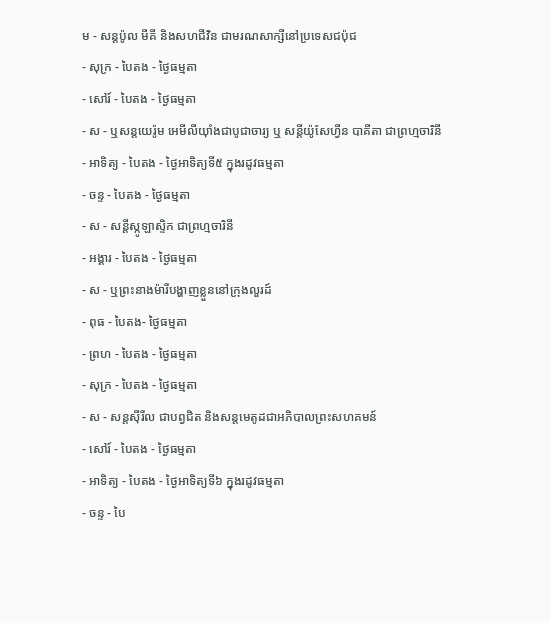ម - សន្ដប៉ូល មីគី និងសហជីវិន ជាមរណសាក្សីនៅប្រទេសជប៉ុជ
- សុក្រ - បៃតង - ថ្ងៃធម្មតា
- សៅរ៍ - បៃតង - ថ្ងៃធម្មតា
- ស - ឬសន្ដយេរ៉ូម អេមីលីយ៉ាំងជាបូជាចារ្យ ឬ សន្ដីយ៉ូសែហ្វីន បាគីតា ជាព្រហ្មចារិនី
- អាទិត្យ - បៃតង - ថ្ងៃអាទិត្យទី៥ ក្នុងរដូវធម្មតា
- ចន្ទ - បៃតង - ថ្ងៃធម្មតា
- ស - សន្ដីស្កូឡាស្ទិក ជាព្រហ្មចារិនី
- អង្គារ - បៃតង - ថ្ងៃធម្មតា
- ស - ឬព្រះនាងម៉ារីបង្ហាញខ្លួននៅក្រុងលួរដ៍
- ពុធ - បៃតង- ថ្ងៃធម្មតា
- ព្រហ - បៃតង - ថ្ងៃធម្មតា
- សុក្រ - បៃតង - ថ្ងៃធម្មតា
- ស - សន្ដស៊ីរីល ជាបព្វជិត និងសន្ដមេតូដជាអភិបាលព្រះសហគមន៍
- សៅរ៍ - បៃតង - ថ្ងៃធម្មតា
- អាទិត្យ - បៃតង - ថ្ងៃអាទិត្យទី៦ ក្នុងរដូវធម្មតា
- ចន្ទ - បៃ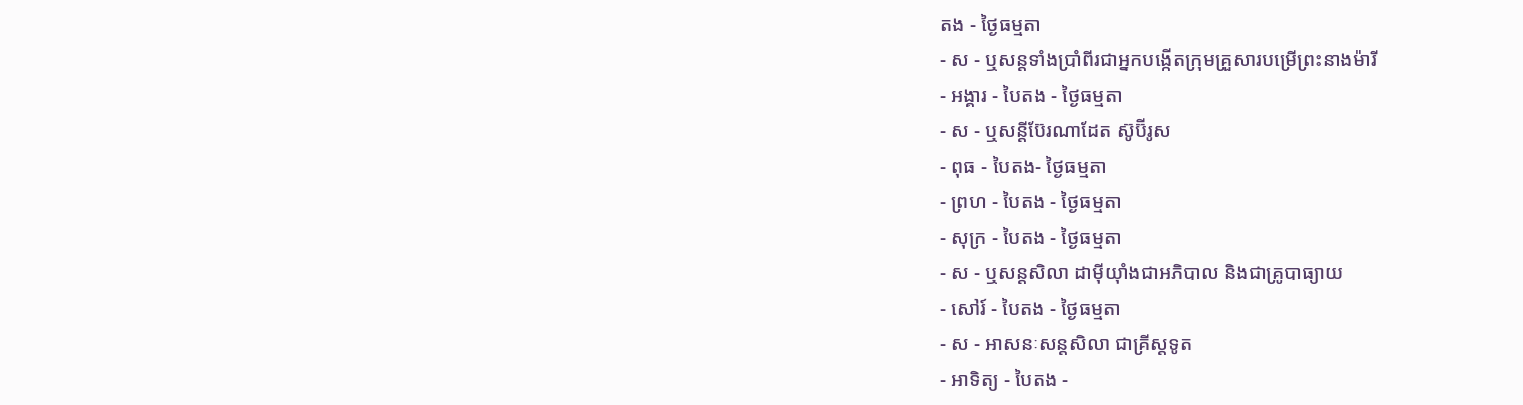តង - ថ្ងៃធម្មតា
- ស - ឬសន្ដទាំងប្រាំពីរជាអ្នកបង្កើតក្រុមគ្រួសារបម្រើព្រះនាងម៉ារី
- អង្គារ - បៃតង - ថ្ងៃធម្មតា
- ស - ឬសន្ដីប៊ែរណាដែត ស៊ូប៊ីរូស
- ពុធ - បៃតង- ថ្ងៃធម្មតា
- ព្រហ - បៃតង - ថ្ងៃធម្មតា
- សុក្រ - បៃតង - ថ្ងៃធម្មតា
- ស - ឬសន្ដសិលា ដាម៉ីយ៉ាំងជាអភិបាល និងជាគ្រូបាធ្យាយ
- សៅរ៍ - បៃតង - ថ្ងៃធម្មតា
- ស - អាសនៈសន្ដសិលា ជាគ្រីស្ដទូត
- អាទិត្យ - បៃតង -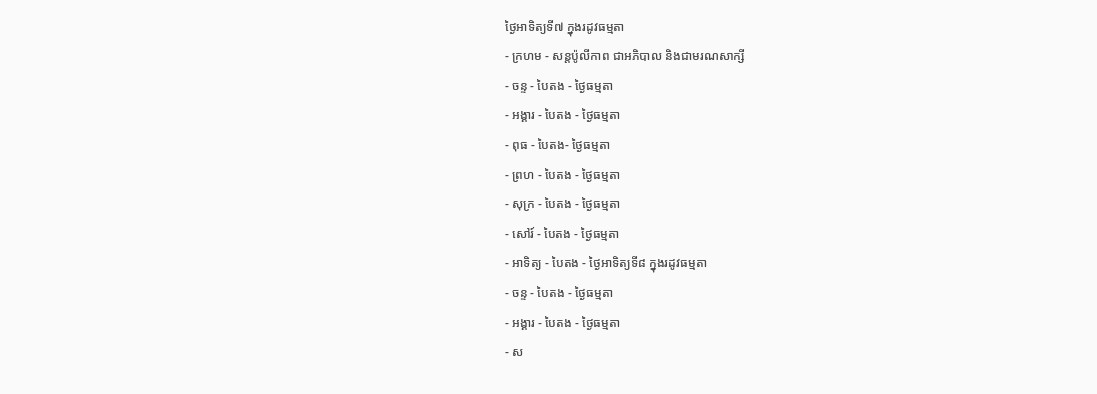ថ្ងៃអាទិត្យទី៧ ក្នុងរដូវធម្មតា
- ក្រហម - សន្ដប៉ូលីកាព ជាអភិបាល និងជាមរណសាក្សី
- ចន្ទ - បៃតង - ថ្ងៃធម្មតា
- អង្គារ - បៃតង - ថ្ងៃធម្មតា
- ពុធ - បៃតង- ថ្ងៃធម្មតា
- ព្រហ - បៃតង - ថ្ងៃធម្មតា
- សុក្រ - បៃតង - ថ្ងៃធម្មតា
- សៅរ៍ - បៃតង - ថ្ងៃធម្មតា
- អាទិត្យ - បៃតង - ថ្ងៃអាទិត្យទី៨ ក្នុងរដូវធម្មតា
- ចន្ទ - បៃតង - ថ្ងៃធម្មតា
- អង្គារ - បៃតង - ថ្ងៃធម្មតា
- ស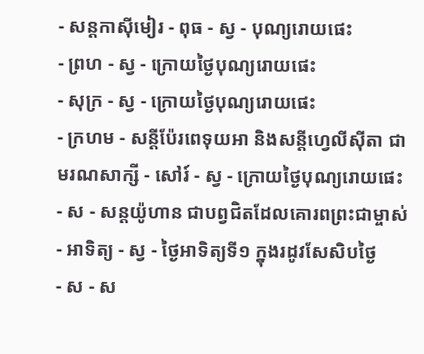- សន្ដកាស៊ីមៀរ - ពុធ - ស្វ - បុណ្យរោយផេះ
- ព្រហ - ស្វ - ក្រោយថ្ងៃបុណ្យរោយផេះ
- សុក្រ - ស្វ - ក្រោយថ្ងៃបុណ្យរោយផេះ
- ក្រហម - សន្ដីប៉ែរពេទុយអា និងសន្ដីហ្វេលីស៊ីតា ជាមរណសាក្សី - សៅរ៍ - ស្វ - ក្រោយថ្ងៃបុណ្យរោយផេះ
- ស - សន្ដយ៉ូហាន ជាបព្វជិតដែលគោរពព្រះជាម្ចាស់ - អាទិត្យ - ស្វ - ថ្ងៃអាទិត្យទី១ ក្នុងរដូវសែសិបថ្ងៃ
- ស - ស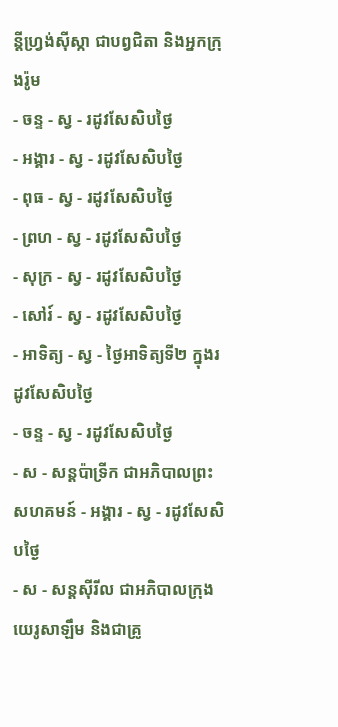ន្ដីហ្វ្រង់ស៊ីស្កា ជាបព្វជិតា និងអ្នកក្រុងរ៉ូម
- ចន្ទ - ស្វ - រដូវសែសិបថ្ងៃ
- អង្គារ - ស្វ - រដូវសែសិបថ្ងៃ
- ពុធ - ស្វ - រដូវសែសិបថ្ងៃ
- ព្រហ - ស្វ - រដូវសែសិបថ្ងៃ
- សុក្រ - ស្វ - រដូវសែសិបថ្ងៃ
- សៅរ៍ - ស្វ - រដូវសែសិបថ្ងៃ
- អាទិត្យ - ស្វ - ថ្ងៃអាទិត្យទី២ ក្នុងរដូវសែសិបថ្ងៃ
- ចន្ទ - ស្វ - រដូវសែសិបថ្ងៃ
- ស - សន្ដប៉ាទ្រីក ជាអភិបាលព្រះសហគមន៍ - អង្គារ - ស្វ - រដូវសែសិបថ្ងៃ
- ស - សន្ដស៊ីរីល ជាអភិបាលក្រុងយេរូសាឡឹម និងជាគ្រូ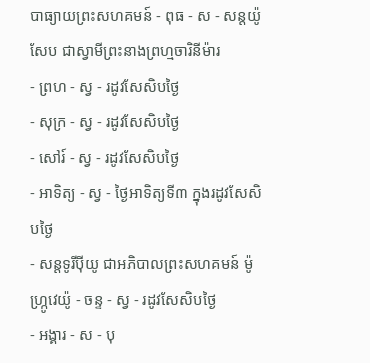បាធ្យាយព្រះសហគមន៍ - ពុធ - ស - សន្ដយ៉ូសែប ជាស្វាមីព្រះនាងព្រហ្មចារិនីម៉ារ
- ព្រហ - ស្វ - រដូវសែសិបថ្ងៃ
- សុក្រ - ស្វ - រដូវសែសិបថ្ងៃ
- សៅរ៍ - ស្វ - រដូវសែសិបថ្ងៃ
- អាទិត្យ - ស្វ - ថ្ងៃអាទិត្យទី៣ ក្នុងរដូវសែសិបថ្ងៃ
- សន្ដទូរីប៉ីយូ ជាអភិបាលព្រះសហគមន៍ ម៉ូហ្ក្រូវេយ៉ូ - ចន្ទ - ស្វ - រដូវសែសិបថ្ងៃ
- អង្គារ - ស - បុ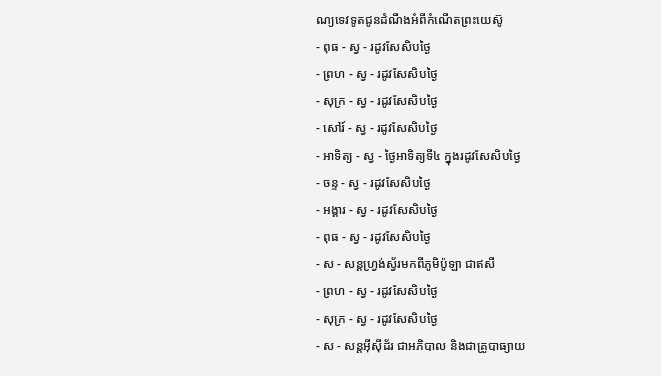ណ្យទេវទូតជូនដំណឹងអំពីកំណើតព្រះយេស៊ូ
- ពុធ - ស្វ - រដូវសែសិបថ្ងៃ
- ព្រហ - ស្វ - រដូវសែសិបថ្ងៃ
- សុក្រ - ស្វ - រដូវសែសិបថ្ងៃ
- សៅរ៍ - ស្វ - រដូវសែសិបថ្ងៃ
- អាទិត្យ - ស្វ - ថ្ងៃអាទិត្យទី៤ ក្នុងរដូវសែសិបថ្ងៃ
- ចន្ទ - ស្វ - រដូវសែសិបថ្ងៃ
- អង្គារ - ស្វ - រដូវសែសិបថ្ងៃ
- ពុធ - ស្វ - រដូវសែសិបថ្ងៃ
- ស - សន្ដហ្វ្រង់ស្វ័រមកពីភូមិប៉ូឡា ជាឥសី
- ព្រហ - ស្វ - រដូវសែសិបថ្ងៃ
- សុក្រ - ស្វ - រដូវសែសិបថ្ងៃ
- ស - សន្ដអ៊ីស៊ីដ័រ ជាអភិបាល និងជាគ្រូបាធ្យាយ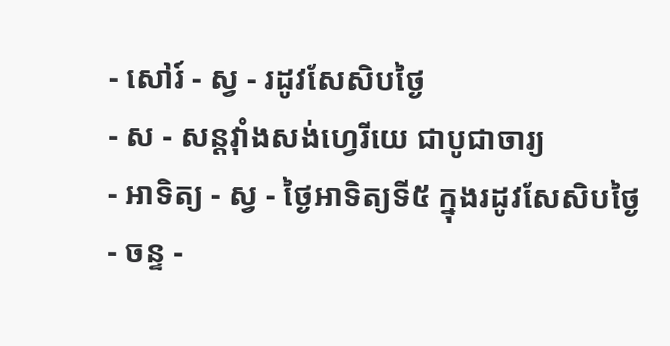- សៅរ៍ - ស្វ - រដូវសែសិបថ្ងៃ
- ស - សន្ដវ៉ាំងសង់ហ្វេរីយេ ជាបូជាចារ្យ
- អាទិត្យ - ស្វ - ថ្ងៃអាទិត្យទី៥ ក្នុងរដូវសែសិបថ្ងៃ
- ចន្ទ -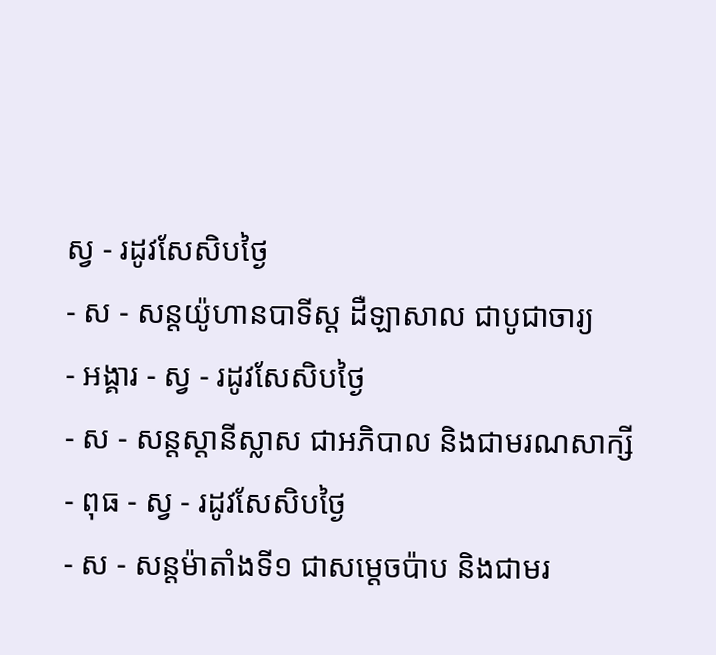ស្វ - រដូវសែសិបថ្ងៃ
- ស - សន្ដយ៉ូហានបាទីស្ដ ដឺឡាសាល ជាបូជាចារ្យ
- អង្គារ - ស្វ - រដូវសែសិបថ្ងៃ
- ស - សន្ដស្ដានីស្លាស ជាអភិបាល និងជាមរណសាក្សី
- ពុធ - ស្វ - រដូវសែសិបថ្ងៃ
- ស - សន្ដម៉ាតាំងទី១ ជាសម្ដេចប៉ាប និងជាមរ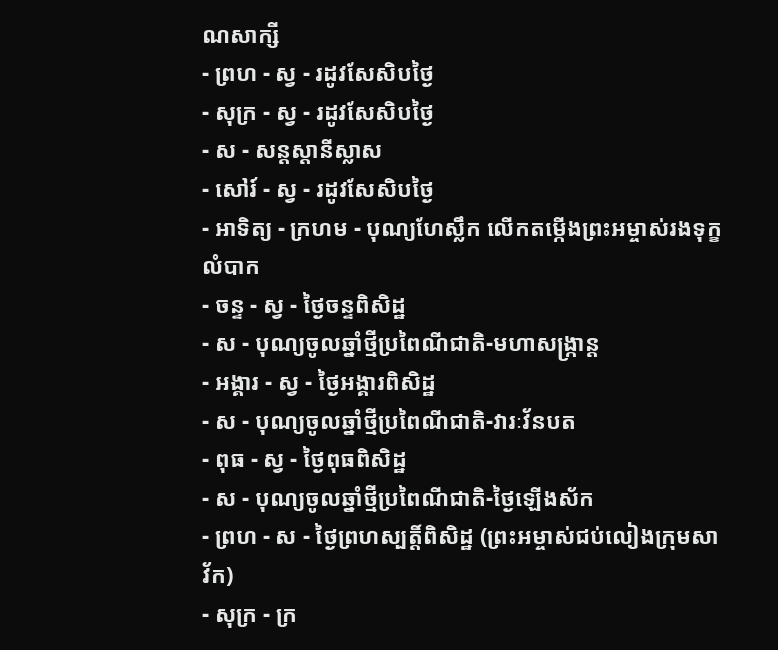ណសាក្សី
- ព្រហ - ស្វ - រដូវសែសិបថ្ងៃ
- សុក្រ - ស្វ - រដូវសែសិបថ្ងៃ
- ស - សន្ដស្ដានីស្លាស
- សៅរ៍ - ស្វ - រដូវសែសិបថ្ងៃ
- អាទិត្យ - ក្រហម - បុណ្យហែស្លឹក លើកតម្កើងព្រះអម្ចាស់រងទុក្ខលំបាក
- ចន្ទ - ស្វ - ថ្ងៃចន្ទពិសិដ្ឋ
- ស - បុណ្យចូលឆ្នាំថ្មីប្រពៃណីជាតិ-មហាសង្រ្កាន្ដ
- អង្គារ - ស្វ - ថ្ងៃអង្គារពិសិដ្ឋ
- ស - បុណ្យចូលឆ្នាំថ្មីប្រពៃណីជាតិ-វារៈវ័នបត
- ពុធ - ស្វ - ថ្ងៃពុធពិសិដ្ឋ
- ស - បុណ្យចូលឆ្នាំថ្មីប្រពៃណីជាតិ-ថ្ងៃឡើងស័ក
- ព្រហ - ស - ថ្ងៃព្រហស្បត្ដិ៍ពិសិដ្ឋ (ព្រះអម្ចាស់ជប់លៀងក្រុមសាវ័ក)
- សុក្រ - ក្រ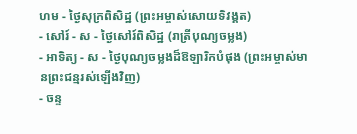ហម - ថ្ងៃសុក្រពិសិដ្ឋ (ព្រះអម្ចាស់សោយទិវង្គត)
- សៅរ៍ - ស - ថ្ងៃសៅរ៍ពិសិដ្ឋ (រាត្រីបុណ្យចម្លង)
- អាទិត្យ - ស - ថ្ងៃបុណ្យចម្លងដ៏ឱឡារិកបំផុង (ព្រះអម្ចាស់មានព្រះជន្មរស់ឡើងវិញ)
- ចន្ទ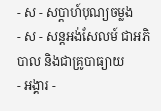- ស - សប្ដាហ៍បុណ្យចម្លង
- ស - សន្ដអង់សែលម៍ ជាអភិបាល និងជាគ្រូបាធ្យាយ
- អង្គារ -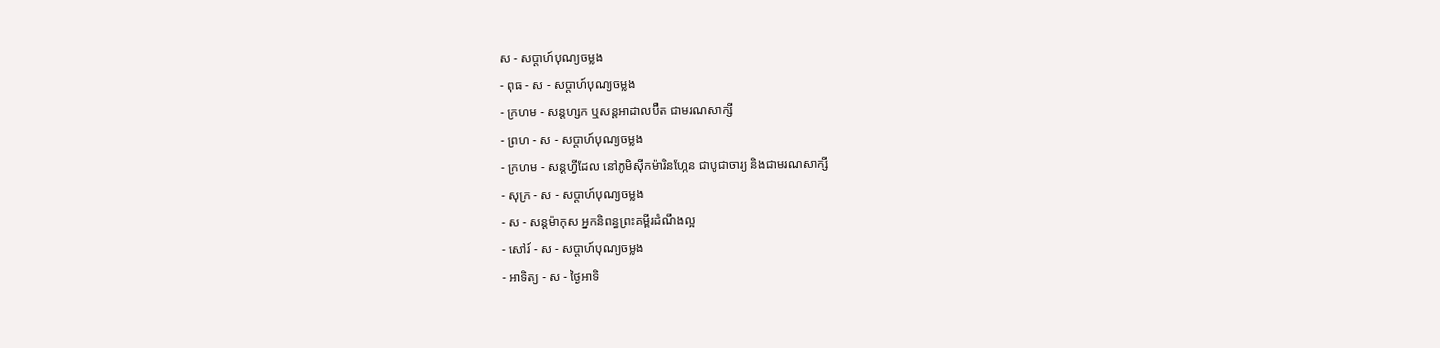ស - សប្ដាហ៍បុណ្យចម្លង
- ពុធ - ស - សប្ដាហ៍បុណ្យចម្លង
- ក្រហម - សន្ដហ្សក ឬសន្ដអាដាលប៊ឺត ជាមរណសាក្សី
- ព្រហ - ស - សប្ដាហ៍បុណ្យចម្លង
- ក្រហម - សន្ដហ្វីដែល នៅភូមិស៊ីកម៉ារិនហ្កែន ជាបូជាចារ្យ និងជាមរណសាក្សី
- សុក្រ - ស - សប្ដាហ៍បុណ្យចម្លង
- ស - សន្ដម៉ាកុស អ្នកនិពន្ធព្រះគម្ពីរដំណឹងល្អ
- សៅរ៍ - ស - សប្ដាហ៍បុណ្យចម្លង
- អាទិត្យ - ស - ថ្ងៃអាទិ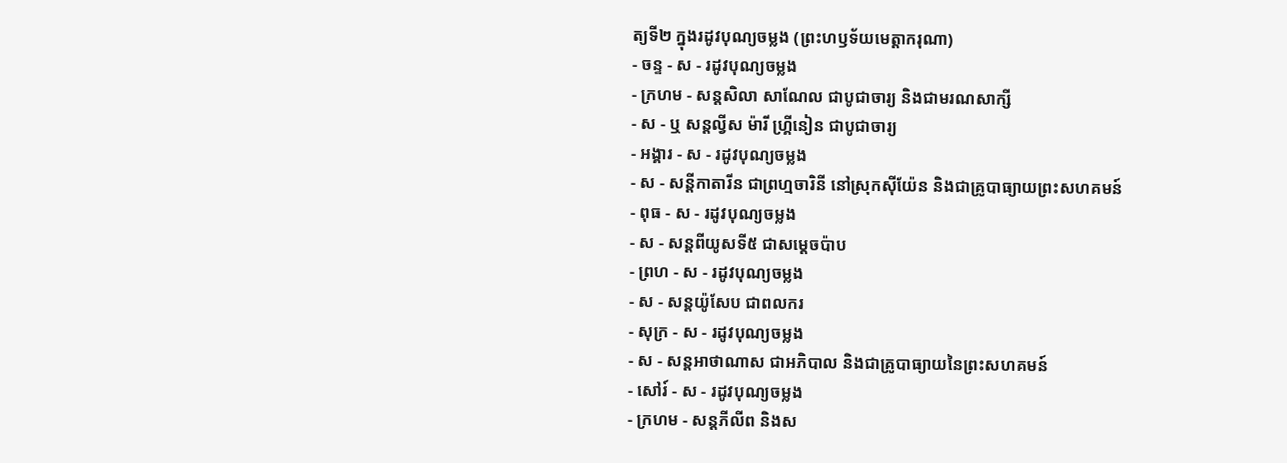ត្យទី២ ក្នុងរដូវបុណ្យចម្លង (ព្រះហឫទ័យមេត្ដាករុណា)
- ចន្ទ - ស - រដូវបុណ្យចម្លង
- ក្រហម - សន្ដសិលា សាណែល ជាបូជាចារ្យ និងជាមរណសាក្សី
- ស - ឬ សន្ដល្វីស ម៉ារី ហ្គ្រីនៀន ជាបូជាចារ្យ
- អង្គារ - ស - រដូវបុណ្យចម្លង
- ស - សន្ដីកាតារីន ជាព្រហ្មចារិនី នៅស្រុកស៊ីយ៉ែន និងជាគ្រូបាធ្យាយព្រះសហគមន៍
- ពុធ - ស - រដូវបុណ្យចម្លង
- ស - សន្ដពីយូសទី៥ ជាសម្ដេចប៉ាប
- ព្រហ - ស - រដូវបុណ្យចម្លង
- ស - សន្ដយ៉ូសែប ជាពលករ
- សុក្រ - ស - រដូវបុណ្យចម្លង
- ស - សន្ដអាថាណាស ជាអភិបាល និងជាគ្រូបាធ្យាយនៃព្រះសហគមន៍
- សៅរ៍ - ស - រដូវបុណ្យចម្លង
- ក្រហម - សន្ដភីលីព និងស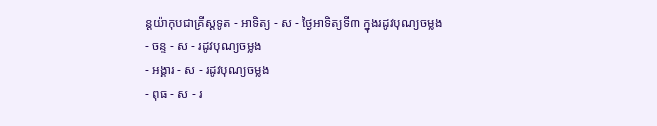ន្ដយ៉ាកុបជាគ្រីស្ដទូត - អាទិត្យ - ស - ថ្ងៃអាទិត្យទី៣ ក្នុងរដូវបុណ្យចម្លង
- ចន្ទ - ស - រដូវបុណ្យចម្លង
- អង្គារ - ស - រដូវបុណ្យចម្លង
- ពុធ - ស - រ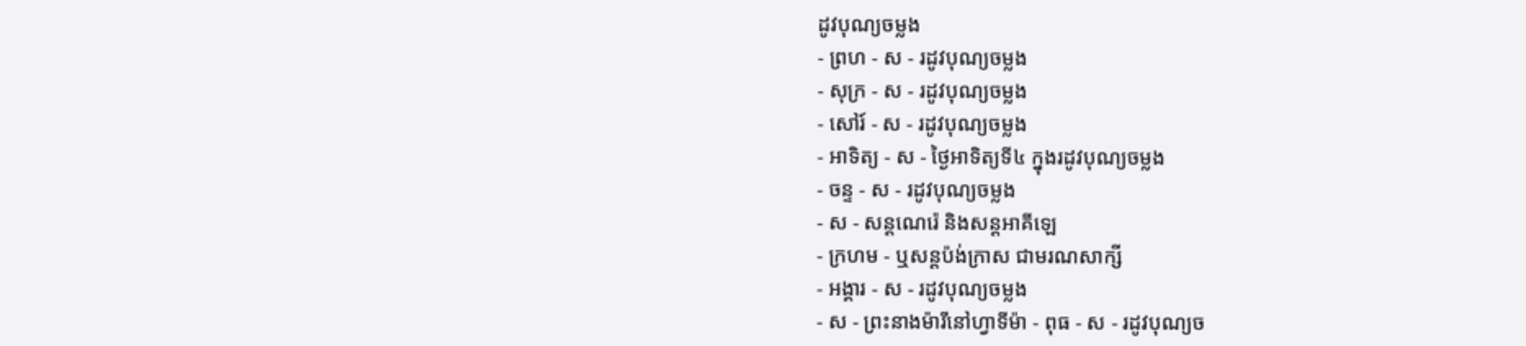ដូវបុណ្យចម្លង
- ព្រហ - ស - រដូវបុណ្យចម្លង
- សុក្រ - ស - រដូវបុណ្យចម្លង
- សៅរ៍ - ស - រដូវបុណ្យចម្លង
- អាទិត្យ - ស - ថ្ងៃអាទិត្យទី៤ ក្នុងរដូវបុណ្យចម្លង
- ចន្ទ - ស - រដូវបុណ្យចម្លង
- ស - សន្ដណេរ៉េ និងសន្ដអាគីឡេ
- ក្រហម - ឬសន្ដប៉ង់ក្រាស ជាមរណសាក្សី
- អង្គារ - ស - រដូវបុណ្យចម្លង
- ស - ព្រះនាងម៉ារីនៅហ្វាទីម៉ា - ពុធ - ស - រដូវបុណ្យច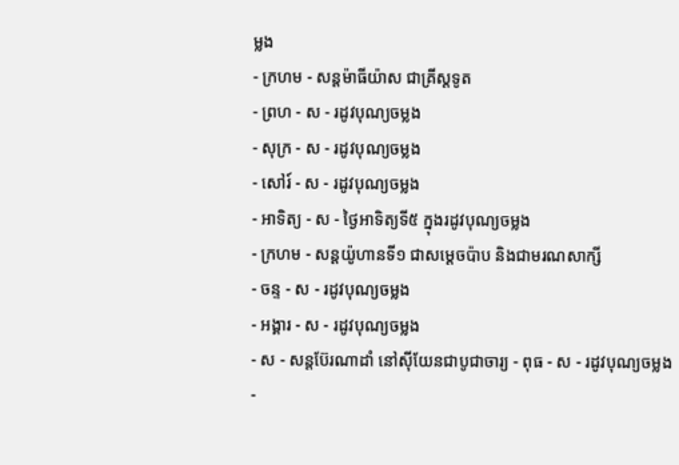ម្លង
- ក្រហម - សន្ដម៉ាធីយ៉ាស ជាគ្រីស្ដទូត
- ព្រហ - ស - រដូវបុណ្យចម្លង
- សុក្រ - ស - រដូវបុណ្យចម្លង
- សៅរ៍ - ស - រដូវបុណ្យចម្លង
- អាទិត្យ - ស - ថ្ងៃអាទិត្យទី៥ ក្នុងរដូវបុណ្យចម្លង
- ក្រហម - សន្ដយ៉ូហានទី១ ជាសម្ដេចប៉ាប និងជាមរណសាក្សី
- ចន្ទ - ស - រដូវបុណ្យចម្លង
- អង្គារ - ស - រដូវបុណ្យចម្លង
- ស - សន្ដប៊ែរណាដាំ នៅស៊ីយែនជាបូជាចារ្យ - ពុធ - ស - រដូវបុណ្យចម្លង
-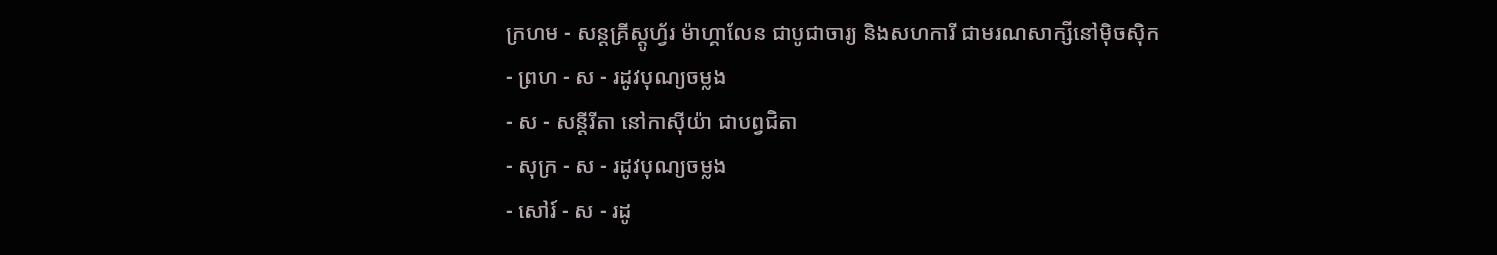ក្រហម - សន្ដគ្រីស្ដូហ្វ័រ ម៉ាហ្គាលែន ជាបូជាចារ្យ និងសហការី ជាមរណសាក្សីនៅម៉ិចស៊ិក
- ព្រហ - ស - រដូវបុណ្យចម្លង
- ស - សន្ដីរីតា នៅកាស៊ីយ៉ា ជាបព្វជិតា
- សុក្រ - ស - រដូវបុណ្យចម្លង
- សៅរ៍ - ស - រដូ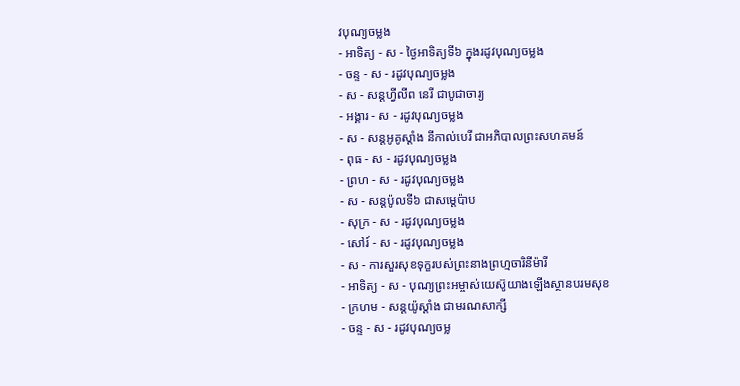វបុណ្យចម្លង
- អាទិត្យ - ស - ថ្ងៃអាទិត្យទី៦ ក្នុងរដូវបុណ្យចម្លង
- ចន្ទ - ស - រដូវបុណ្យចម្លង
- ស - សន្ដហ្វីលីព នេរី ជាបូជាចារ្យ
- អង្គារ - ស - រដូវបុណ្យចម្លង
- ស - សន្ដអូគូស្ដាំង នីកាល់បេរី ជាអភិបាលព្រះសហគមន៍
- ពុធ - ស - រដូវបុណ្យចម្លង
- ព្រហ - ស - រដូវបុណ្យចម្លង
- ស - សន្ដប៉ូលទី៦ ជាសម្ដេប៉ាប
- សុក្រ - ស - រដូវបុណ្យចម្លង
- សៅរ៍ - ស - រដូវបុណ្យចម្លង
- ស - ការសួរសុខទុក្ខរបស់ព្រះនាងព្រហ្មចារិនីម៉ារី
- អាទិត្យ - ស - បុណ្យព្រះអម្ចាស់យេស៊ូយាងឡើងស្ថានបរមសុខ
- ក្រហម - សន្ដយ៉ូស្ដាំង ជាមរណសាក្សី
- ចន្ទ - ស - រដូវបុណ្យចម្ល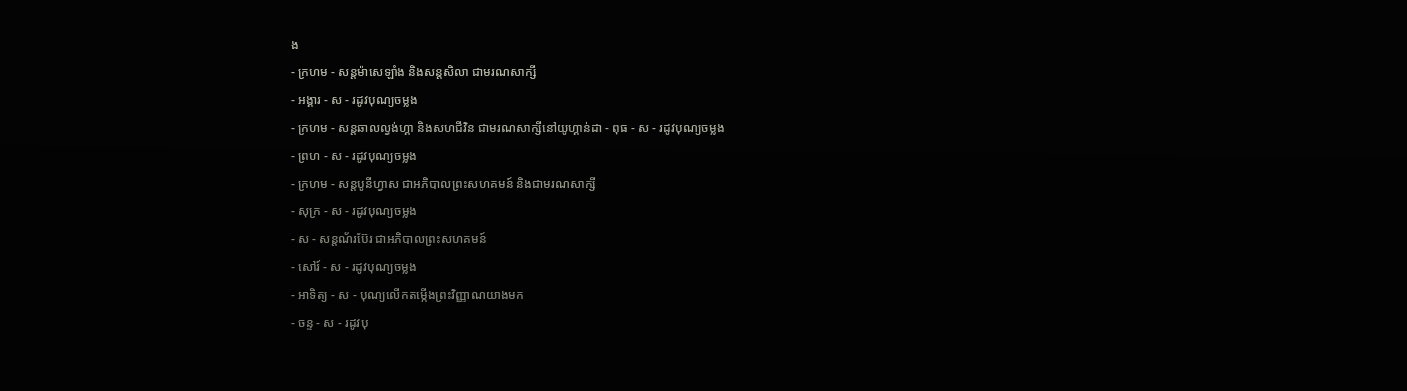ង
- ក្រហម - សន្ដម៉ាសេឡាំង និងសន្ដសិលា ជាមរណសាក្សី
- អង្គារ - ស - រដូវបុណ្យចម្លង
- ក្រហម - សន្ដឆាលល្វង់ហ្គា និងសហជីវិន ជាមរណសាក្សីនៅយូហ្គាន់ដា - ពុធ - ស - រដូវបុណ្យចម្លង
- ព្រហ - ស - រដូវបុណ្យចម្លង
- ក្រហម - សន្ដបូនីហ្វាស ជាអភិបាលព្រះសហគមន៍ និងជាមរណសាក្សី
- សុក្រ - ស - រដូវបុណ្យចម្លង
- ស - សន្ដណ័រប៊ែរ ជាអភិបាលព្រះសហគមន៍
- សៅរ៍ - ស - រដូវបុណ្យចម្លង
- អាទិត្យ - ស - បុណ្យលើកតម្កើងព្រះវិញ្ញាណយាងមក
- ចន្ទ - ស - រដូវបុ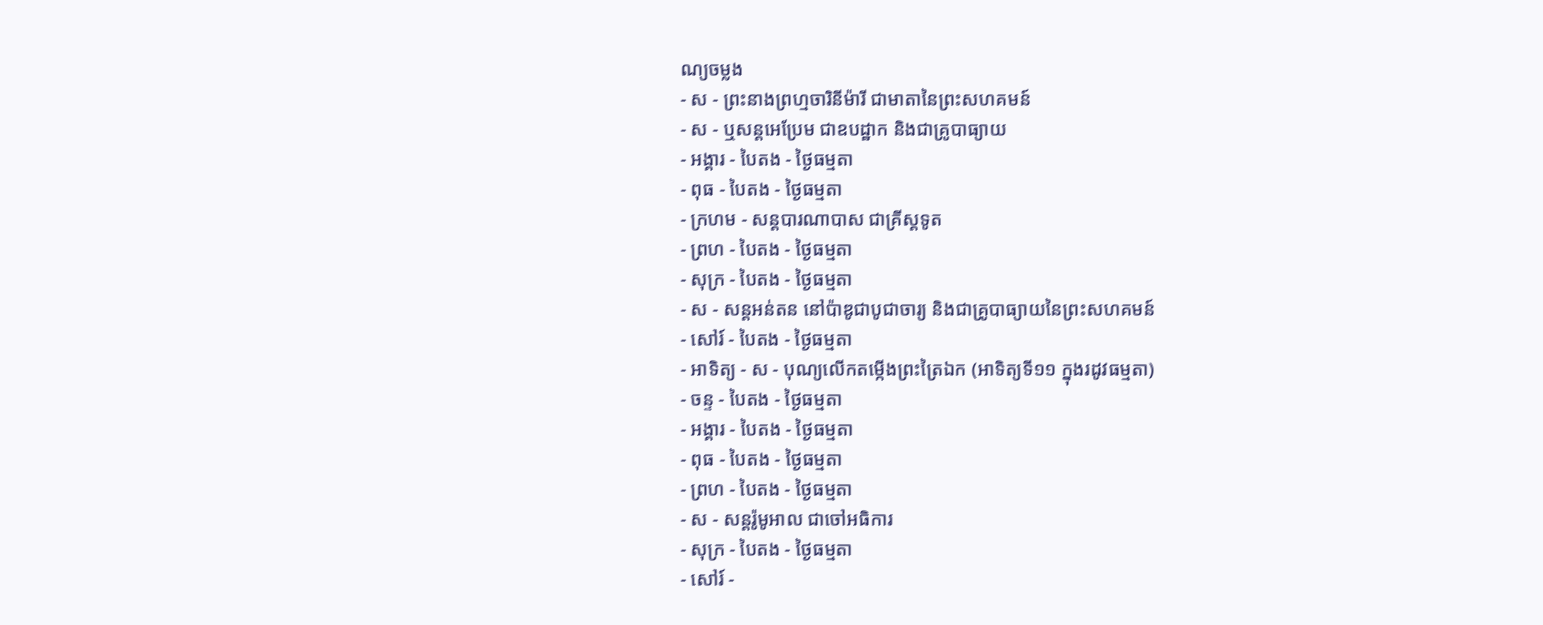ណ្យចម្លង
- ស - ព្រះនាងព្រហ្មចារិនីម៉ារី ជាមាតានៃព្រះសហគមន៍
- ស - ឬសន្ដអេប្រែម ជាឧបដ្ឋាក និងជាគ្រូបាធ្យាយ
- អង្គារ - បៃតង - ថ្ងៃធម្មតា
- ពុធ - បៃតង - ថ្ងៃធម្មតា
- ក្រហម - សន្ដបារណាបាស ជាគ្រីស្ដទូត
- ព្រហ - បៃតង - ថ្ងៃធម្មតា
- សុក្រ - បៃតង - ថ្ងៃធម្មតា
- ស - សន្ដអន់តន នៅប៉ាឌូជាបូជាចារ្យ និងជាគ្រូបាធ្យាយនៃព្រះសហគមន៍
- សៅរ៍ - បៃតង - ថ្ងៃធម្មតា
- អាទិត្យ - ស - បុណ្យលើកតម្កើងព្រះត្រៃឯក (អាទិត្យទី១១ ក្នុងរដូវធម្មតា)
- ចន្ទ - បៃតង - ថ្ងៃធម្មតា
- អង្គារ - បៃតង - ថ្ងៃធម្មតា
- ពុធ - បៃតង - ថ្ងៃធម្មតា
- ព្រហ - បៃតង - ថ្ងៃធម្មតា
- ស - សន្ដរ៉ូមូអាល ជាចៅអធិការ
- សុក្រ - បៃតង - ថ្ងៃធម្មតា
- សៅរ៍ -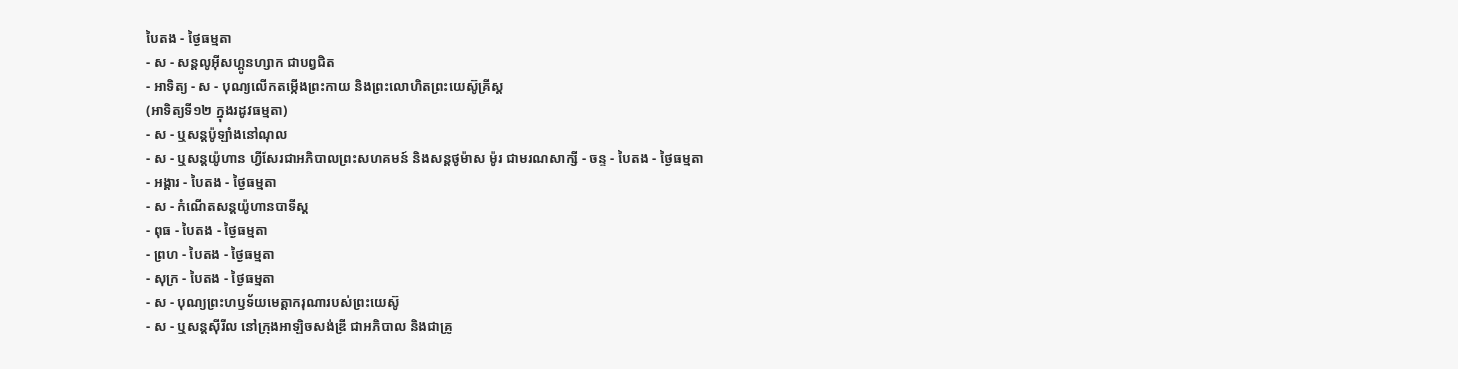បៃតង - ថ្ងៃធម្មតា
- ស - សន្ដលូអ៊ីសហ្គូនហ្សាក ជាបព្វជិត
- អាទិត្យ - ស - បុណ្យលើកតម្កើងព្រះកាយ និងព្រះលោហិតព្រះយេស៊ូគ្រីស្ដ
(អាទិត្យទី១២ ក្នុងរដូវធម្មតា)
- ស - ឬសន្ដប៉ូឡាំងនៅណុល
- ស - ឬសន្ដយ៉ូហាន ហ្វីសែរជាអភិបាលព្រះសហគមន៍ និងសន្ដថូម៉ាស ម៉ូរ ជាមរណសាក្សី - ចន្ទ - បៃតង - ថ្ងៃធម្មតា
- អង្គារ - បៃតង - ថ្ងៃធម្មតា
- ស - កំណើតសន្ដយ៉ូហានបាទីស្ដ
- ពុធ - បៃតង - ថ្ងៃធម្មតា
- ព្រហ - បៃតង - ថ្ងៃធម្មតា
- សុក្រ - បៃតង - ថ្ងៃធម្មតា
- ស - បុណ្យព្រះហឫទ័យមេត្ដាករុណារបស់ព្រះយេស៊ូ
- ស - ឬសន្ដស៊ីរីល នៅក្រុងអាឡិចសង់ឌ្រី ជាអភិបាល និងជាគ្រូ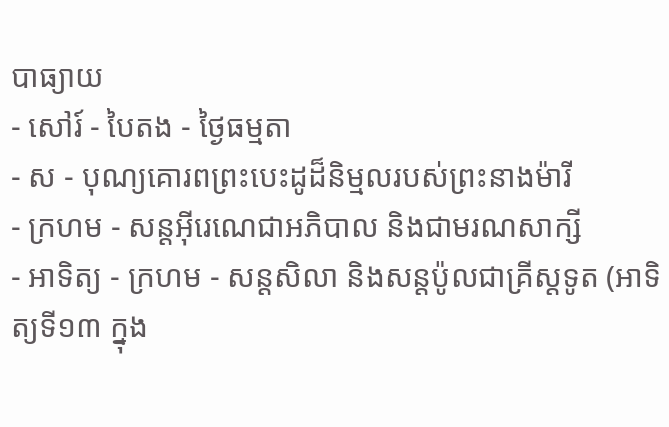បាធ្យាយ
- សៅរ៍ - បៃតង - ថ្ងៃធម្មតា
- ស - បុណ្យគោរពព្រះបេះដូដ៏និម្មលរបស់ព្រះនាងម៉ារី
- ក្រហម - សន្ដអ៊ីរេណេជាអភិបាល និងជាមរណសាក្សី
- អាទិត្យ - ក្រហម - សន្ដសិលា និងសន្ដប៉ូលជាគ្រីស្ដទូត (អាទិត្យទី១៣ ក្នុង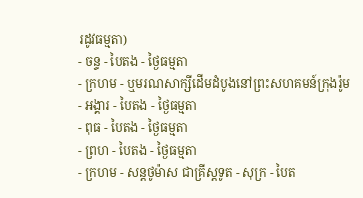រដូវធម្មតា)
- ចន្ទ - បៃតង - ថ្ងៃធម្មតា
- ក្រហម - ឬមរណសាក្សីដើមដំបូងនៅព្រះសហគមន៍ក្រុងរ៉ូម
- អង្គារ - បៃតង - ថ្ងៃធម្មតា
- ពុធ - បៃតង - ថ្ងៃធម្មតា
- ព្រហ - បៃតង - ថ្ងៃធម្មតា
- ក្រហម - សន្ដថូម៉ាស ជាគ្រីស្ដទូត - សុក្រ - បៃត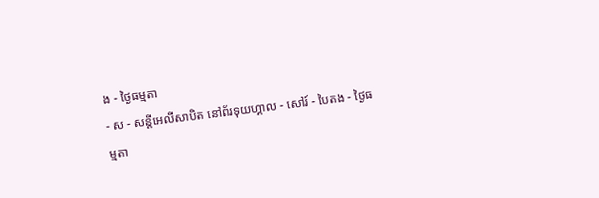ង - ថ្ងៃធម្មតា
- ស - សន្ដីអេលីសាបិត នៅព័រទុយហ្គាល - សៅរ៍ - បៃតង - ថ្ងៃធម្មតា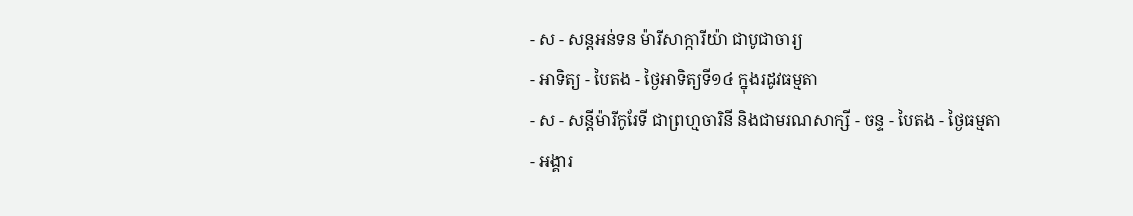- ស - សន្ដអន់ទន ម៉ារីសាក្ការីយ៉ា ជាបូជាចារ្យ
- អាទិត្យ - បៃតង - ថ្ងៃអាទិត្យទី១៤ ក្នុងរដូវធម្មតា
- ស - សន្ដីម៉ារីកូរែទី ជាព្រហ្មចារិនី និងជាមរណសាក្សី - ចន្ទ - បៃតង - ថ្ងៃធម្មតា
- អង្គារ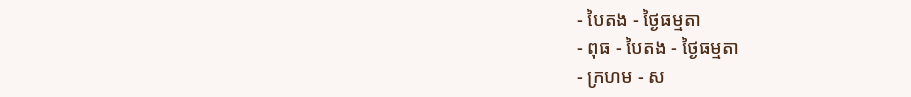- បៃតង - ថ្ងៃធម្មតា
- ពុធ - បៃតង - ថ្ងៃធម្មតា
- ក្រហម - ស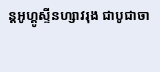ន្ដអូហ្គូស្ទីនហ្សាវរុង ជាបូជាចា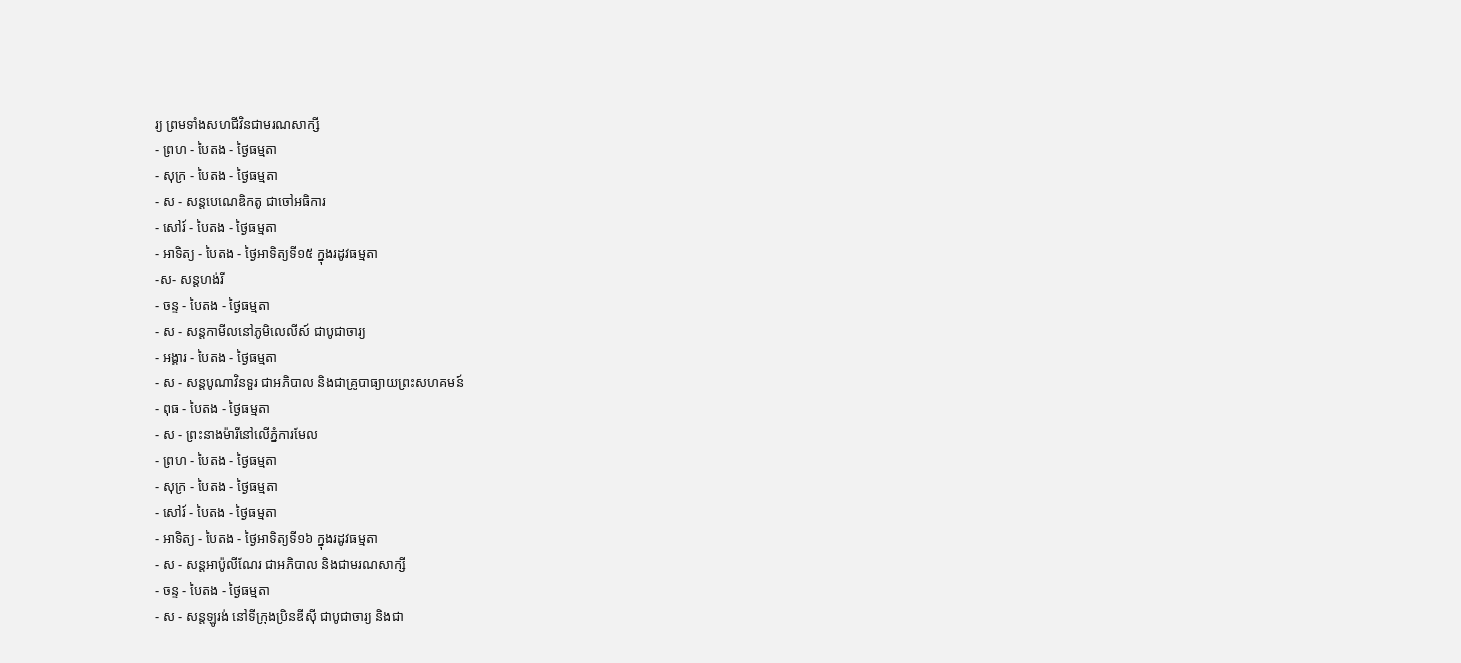រ្យ ព្រមទាំងសហជីវិនជាមរណសាក្សី
- ព្រហ - បៃតង - ថ្ងៃធម្មតា
- សុក្រ - បៃតង - ថ្ងៃធម្មតា
- ស - សន្ដបេណេឌិកតូ ជាចៅអធិការ
- សៅរ៍ - បៃតង - ថ្ងៃធម្មតា
- អាទិត្យ - បៃតង - ថ្ងៃអាទិត្យទី១៥ ក្នុងរដូវធម្មតា
-ស- សន្ដហង់រី
- ចន្ទ - បៃតង - ថ្ងៃធម្មតា
- ស - សន្ដកាមីលនៅភូមិលេលីស៍ ជាបូជាចារ្យ
- អង្គារ - បៃតង - ថ្ងៃធម្មតា
- ស - សន្ដបូណាវិនទួរ ជាអភិបាល និងជាគ្រូបាធ្យាយព្រះសហគមន៍
- ពុធ - បៃតង - ថ្ងៃធម្មតា
- ស - ព្រះនាងម៉ារីនៅលើភ្នំការមែល
- ព្រហ - បៃតង - ថ្ងៃធម្មតា
- សុក្រ - បៃតង - ថ្ងៃធម្មតា
- សៅរ៍ - បៃតង - ថ្ងៃធម្មតា
- អាទិត្យ - បៃតង - ថ្ងៃអាទិត្យទី១៦ ក្នុងរដូវធម្មតា
- ស - សន្ដអាប៉ូលីណែរ ជាអភិបាល និងជាមរណសាក្សី
- ចន្ទ - បៃតង - ថ្ងៃធម្មតា
- ស - សន្ដឡូរង់ នៅទីក្រុងប្រិនឌីស៊ី ជាបូជាចារ្យ និងជា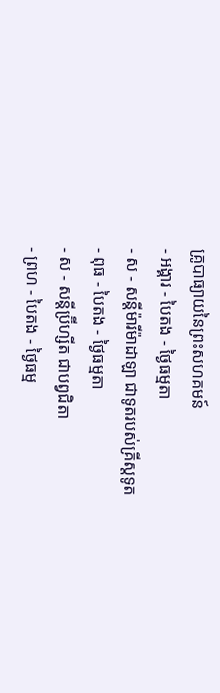គ្រូបាធ្យាយនៃព្រះសហគមន៍
- អង្គារ - បៃតង - ថ្ងៃធម្មតា
- ស - សន្ដីម៉ារីម៉ាដាឡា ជាទូតរបស់គ្រីស្ដទូត
- ពុធ - បៃតង - ថ្ងៃធម្មតា
- ស - សន្ដីប្រ៊ីហ្សីត ជាបព្វជិតា
- ព្រហ - បៃតង - ថ្ងៃធម្ម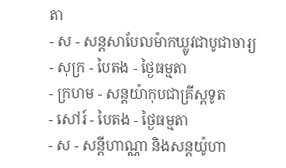តា
- ស - សន្ដសាបែលម៉ាកឃ្លូវជាបូជាចារ្យ
- សុក្រ - បៃតង - ថ្ងៃធម្មតា
- ក្រហម - សន្ដយ៉ាកុបជាគ្រីស្ដទូត
- សៅរ៍ - បៃតង - ថ្ងៃធម្មតា
- ស - សន្ដីហាណ្ណា និងសន្ដយ៉ូហា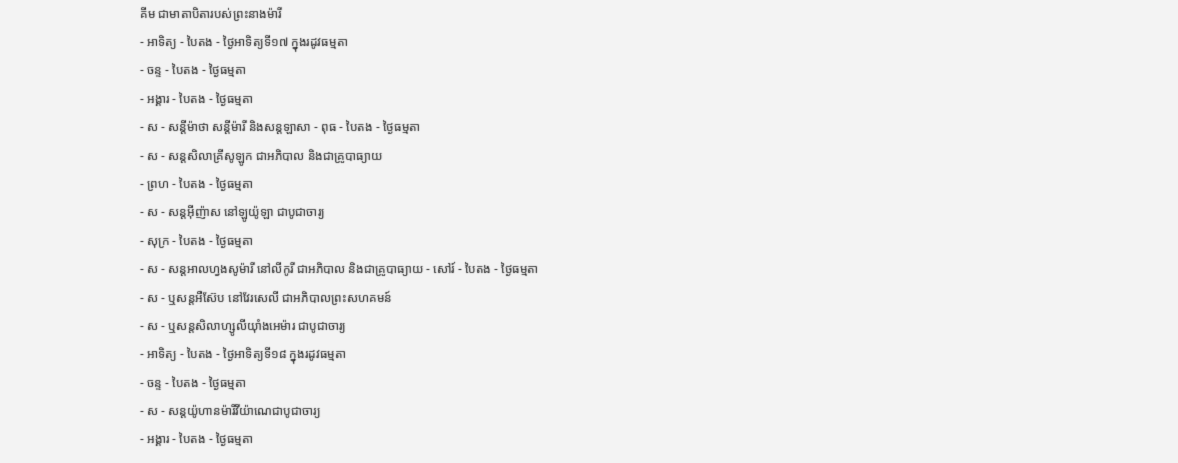គីម ជាមាតាបិតារបស់ព្រះនាងម៉ារី
- អាទិត្យ - បៃតង - ថ្ងៃអាទិត្យទី១៧ ក្នុងរដូវធម្មតា
- ចន្ទ - បៃតង - ថ្ងៃធម្មតា
- អង្គារ - បៃតង - ថ្ងៃធម្មតា
- ស - សន្ដីម៉ាថា សន្ដីម៉ារី និងសន្ដឡាសា - ពុធ - បៃតង - ថ្ងៃធម្មតា
- ស - សន្ដសិលាគ្រីសូឡូក ជាអភិបាល និងជាគ្រូបាធ្យាយ
- ព្រហ - បៃតង - ថ្ងៃធម្មតា
- ស - សន្ដអ៊ីញ៉ាស នៅឡូយ៉ូឡា ជាបូជាចារ្យ
- សុក្រ - បៃតង - ថ្ងៃធម្មតា
- ស - សន្ដអាលហ្វងសូម៉ារី នៅលីកូរី ជាអភិបាល និងជាគ្រូបាធ្យាយ - សៅរ៍ - បៃតង - ថ្ងៃធម្មតា
- ស - ឬសន្ដអឺស៊ែប នៅវែរសេលី ជាអភិបាលព្រះសហគមន៍
- ស - ឬសន្ដសិលាហ្សូលីយ៉ាំងអេម៉ារ ជាបូជាចារ្យ
- អាទិត្យ - បៃតង - ថ្ងៃអាទិត្យទី១៨ ក្នុងរដូវធម្មតា
- ចន្ទ - បៃតង - ថ្ងៃធម្មតា
- ស - សន្ដយ៉ូហានម៉ារីវីយ៉ាណេជាបូជាចារ្យ
- អង្គារ - បៃតង - ថ្ងៃធម្មតា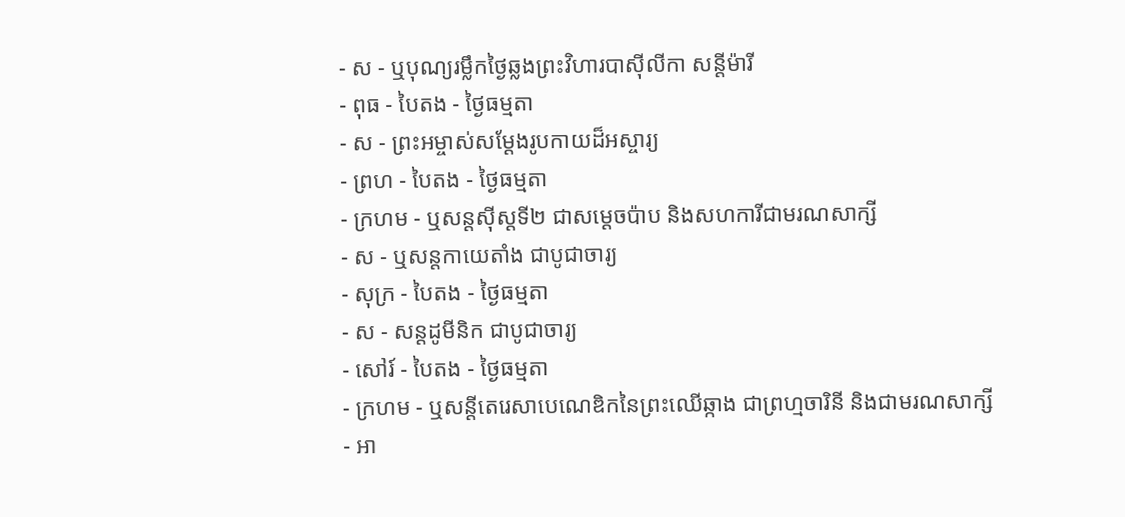- ស - ឬបុណ្យរម្លឹកថ្ងៃឆ្លងព្រះវិហារបាស៊ីលីកា សន្ដីម៉ារី
- ពុធ - បៃតង - ថ្ងៃធម្មតា
- ស - ព្រះអម្ចាស់សម្ដែងរូបកាយដ៏អស្ចារ្យ
- ព្រហ - បៃតង - ថ្ងៃធម្មតា
- ក្រហម - ឬសន្ដស៊ីស្ដទី២ ជាសម្ដេចប៉ាប និងសហការីជាមរណសាក្សី
- ស - ឬសន្ដកាយេតាំង ជាបូជាចារ្យ
- សុក្រ - បៃតង - ថ្ងៃធម្មតា
- ស - សន្ដដូមីនិក ជាបូជាចារ្យ
- សៅរ៍ - បៃតង - ថ្ងៃធម្មតា
- ក្រហម - ឬសន្ដីតេរេសាបេណេឌិកនៃព្រះឈើឆ្កាង ជាព្រហ្មចារិនី និងជាមរណសាក្សី
- អា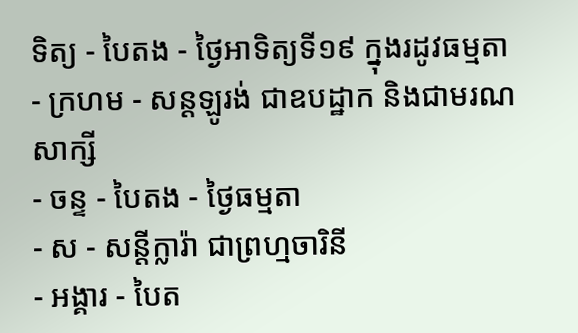ទិត្យ - បៃតង - ថ្ងៃអាទិត្យទី១៩ ក្នុងរដូវធម្មតា
- ក្រហម - សន្ដឡូរង់ ជាឧបដ្ឋាក និងជាមរណសាក្សី
- ចន្ទ - បៃតង - ថ្ងៃធម្មតា
- ស - សន្ដីក្លារ៉ា ជាព្រហ្មចារិនី
- អង្គារ - បៃត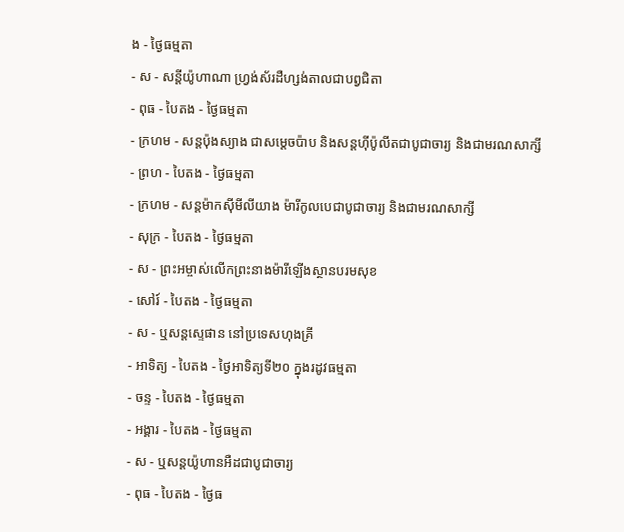ង - ថ្ងៃធម្មតា
- ស - សន្ដីយ៉ូហាណា ហ្វ្រង់ស័រដឺហ្សង់តាលជាបព្វជិតា
- ពុធ - បៃតង - ថ្ងៃធម្មតា
- ក្រហម - សន្ដប៉ុងស្យាង ជាសម្ដេចប៉ាប និងសន្ដហ៊ីប៉ូលីតជាបូជាចារ្យ និងជាមរណសាក្សី
- ព្រហ - បៃតង - ថ្ងៃធម្មតា
- ក្រហម - សន្ដម៉ាកស៊ីមីលីយាង ម៉ារីកូលបេជាបូជាចារ្យ និងជាមរណសាក្សី
- សុក្រ - បៃតង - ថ្ងៃធម្មតា
- ស - ព្រះអម្ចាស់លើកព្រះនាងម៉ារីឡើងស្ថានបរមសុខ
- សៅរ៍ - បៃតង - ថ្ងៃធម្មតា
- ស - ឬសន្ដស្ទេផាន នៅប្រទេសហុងគ្រី
- អាទិត្យ - បៃតង - ថ្ងៃអាទិត្យទី២០ ក្នុងរដូវធម្មតា
- ចន្ទ - បៃតង - ថ្ងៃធម្មតា
- អង្គារ - បៃតង - ថ្ងៃធម្មតា
- ស - ឬសន្ដយ៉ូហានអឺដជាបូជាចារ្យ
- ពុធ - បៃតង - ថ្ងៃធ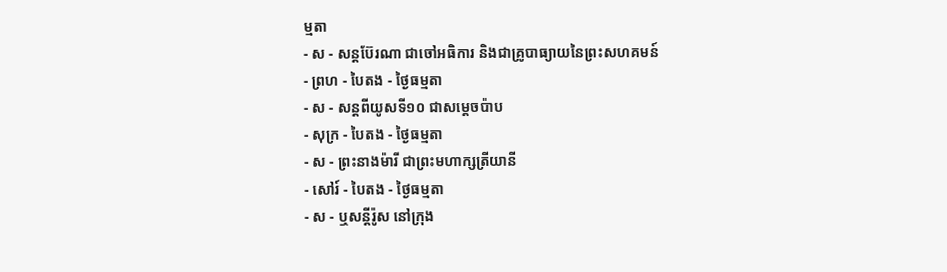ម្មតា
- ស - សន្ដប៊ែរណា ជាចៅអធិការ និងជាគ្រូបាធ្យាយនៃព្រះសហគមន៍
- ព្រហ - បៃតង - ថ្ងៃធម្មតា
- ស - សន្ដពីយូសទី១០ ជាសម្ដេចប៉ាប
- សុក្រ - បៃតង - ថ្ងៃធម្មតា
- ស - ព្រះនាងម៉ារី ជាព្រះមហាក្សត្រីយានី
- សៅរ៍ - បៃតង - ថ្ងៃធម្មតា
- ស - ឬសន្ដីរ៉ូស នៅក្រុង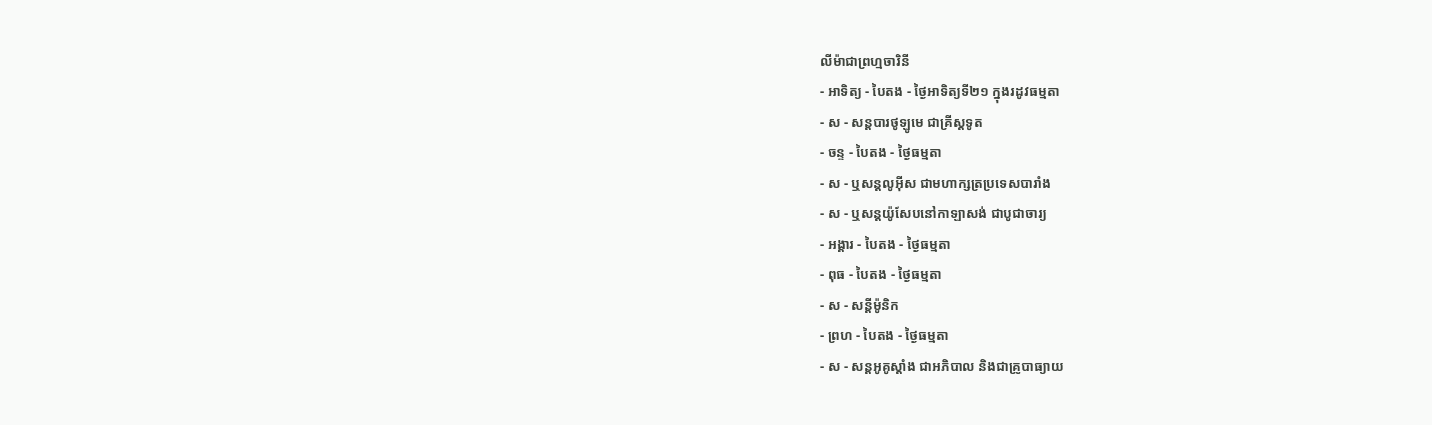លីម៉ាជាព្រហ្មចារិនី
- អាទិត្យ - បៃតង - ថ្ងៃអាទិត្យទី២១ ក្នុងរដូវធម្មតា
- ស - សន្ដបារថូឡូមេ ជាគ្រីស្ដទូត
- ចន្ទ - បៃតង - ថ្ងៃធម្មតា
- ស - ឬសន្ដលូអ៊ីស ជាមហាក្សត្រប្រទេសបារាំង
- ស - ឬសន្ដយ៉ូសែបនៅកាឡាសង់ ជាបូជាចារ្យ
- អង្គារ - បៃតង - ថ្ងៃធម្មតា
- ពុធ - បៃតង - ថ្ងៃធម្មតា
- ស - សន្ដីម៉ូនិក
- ព្រហ - បៃតង - ថ្ងៃធម្មតា
- ស - សន្ដអូគូស្ដាំង ជាអភិបាល និងជាគ្រូបាធ្យាយ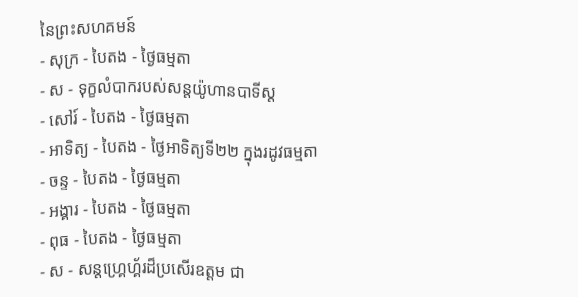នៃព្រះសហគមន៍
- សុក្រ - បៃតង - ថ្ងៃធម្មតា
- ស - ទុក្ខលំបាករបស់សន្ដយ៉ូហានបាទីស្ដ
- សៅរ៍ - បៃតង - ថ្ងៃធម្មតា
- អាទិត្យ - បៃតង - ថ្ងៃអាទិត្យទី២២ ក្នុងរដូវធម្មតា
- ចន្ទ - បៃតង - ថ្ងៃធម្មតា
- អង្គារ - បៃតង - ថ្ងៃធម្មតា
- ពុធ - បៃតង - ថ្ងៃធម្មតា
- ស - សន្ដហ្គ្រេហ្គ័រដ៏ប្រសើរឧត្ដម ជា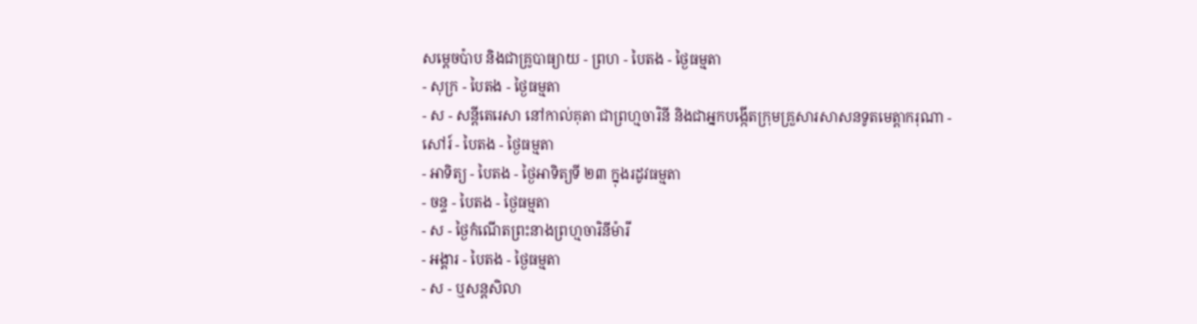សម្ដេចប៉ាប និងជាគ្រូបាធ្យាយ - ព្រហ - បៃតង - ថ្ងៃធម្មតា
- សុក្រ - បៃតង - ថ្ងៃធម្មតា
- ស - សន្ដីតេរេសា នៅកាល់គុតា ជាព្រហ្មចារិនី និងជាអ្នកបង្កើតក្រុមគ្រួសារសាសនទូតមេត្ដាករុណា - សៅរ៍ - បៃតង - ថ្ងៃធម្មតា
- អាទិត្យ - បៃតង - ថ្ងៃអាទិត្យទី ២៣ ក្នុងរដូវធម្មតា
- ចន្ទ - បៃតង - ថ្ងៃធម្មតា
- ស - ថ្ងៃកំណើតព្រះនាងព្រហ្មចារិនីម៉ារី
- អង្គារ - បៃតង - ថ្ងៃធម្មតា
- ស - ឬសន្ដសិលា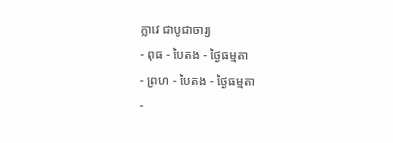ក្លាវេ ជាបូជាចារ្យ
- ពុធ - បៃតង - ថ្ងៃធម្មតា
- ព្រហ - បៃតង - ថ្ងៃធម្មតា
-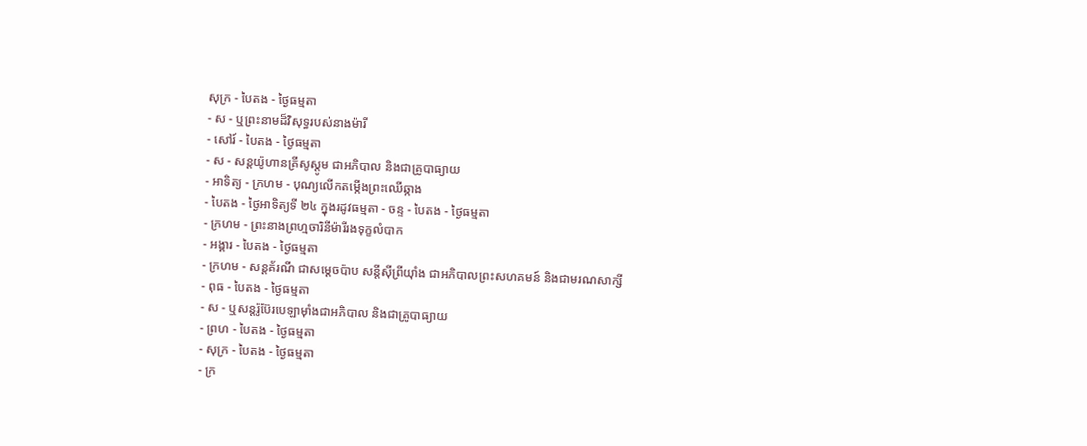សុក្រ - បៃតង - ថ្ងៃធម្មតា
- ស - ឬព្រះនាមដ៏វិសុទ្ធរបស់នាងម៉ារី
- សៅរ៍ - បៃតង - ថ្ងៃធម្មតា
- ស - សន្ដយ៉ូហានគ្រីសូស្ដូម ជាអភិបាល និងជាគ្រូបាធ្យាយ
- អាទិត្យ - ក្រហម - បុណ្យលើកតម្កើងព្រះឈើឆ្កាង
- បៃតង - ថ្ងៃអាទិត្យទី ២៤ ក្នុងរដូវធម្មតា - ចន្ទ - បៃតង - ថ្ងៃធម្មតា
- ក្រហម - ព្រះនាងព្រហ្មចារិនីម៉ារីរងទុក្ខលំបាក
- អង្គារ - បៃតង - ថ្ងៃធម្មតា
- ក្រហម - សន្ដគ័រណី ជាសម្ដេចប៉ាប សន្ដីស៊ីព្រីយ៉ាំង ជាអភិបាលព្រះសហគមន៍ និងជាមរណសាក្សី
- ពុធ - បៃតង - ថ្ងៃធម្មតា
- ស - ឬសន្ដរ៉ូប៊ែរបេឡាម៉ាំងជាអភិបាល និងជាគ្រូបាធ្យាយ
- ព្រហ - បៃតង - ថ្ងៃធម្មតា
- សុក្រ - បៃតង - ថ្ងៃធម្មតា
- ក្រ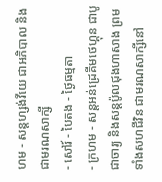ហម - សន្ដហ្សង់វីយេ ជាអភិបាល និងជាមរណសាក្សី
- សៅរ៍ - បៃតង - ថ្ងៃធម្មតា
- ក្រហម - សន្ដអន់ដ្រេគីមថេហ្គុន ជាបូជាចារ្យ និងសន្ដប៉ូលជុងហាសាង ព្រមទាំងសហជីវិន ជាមរណសាក្សីនៅ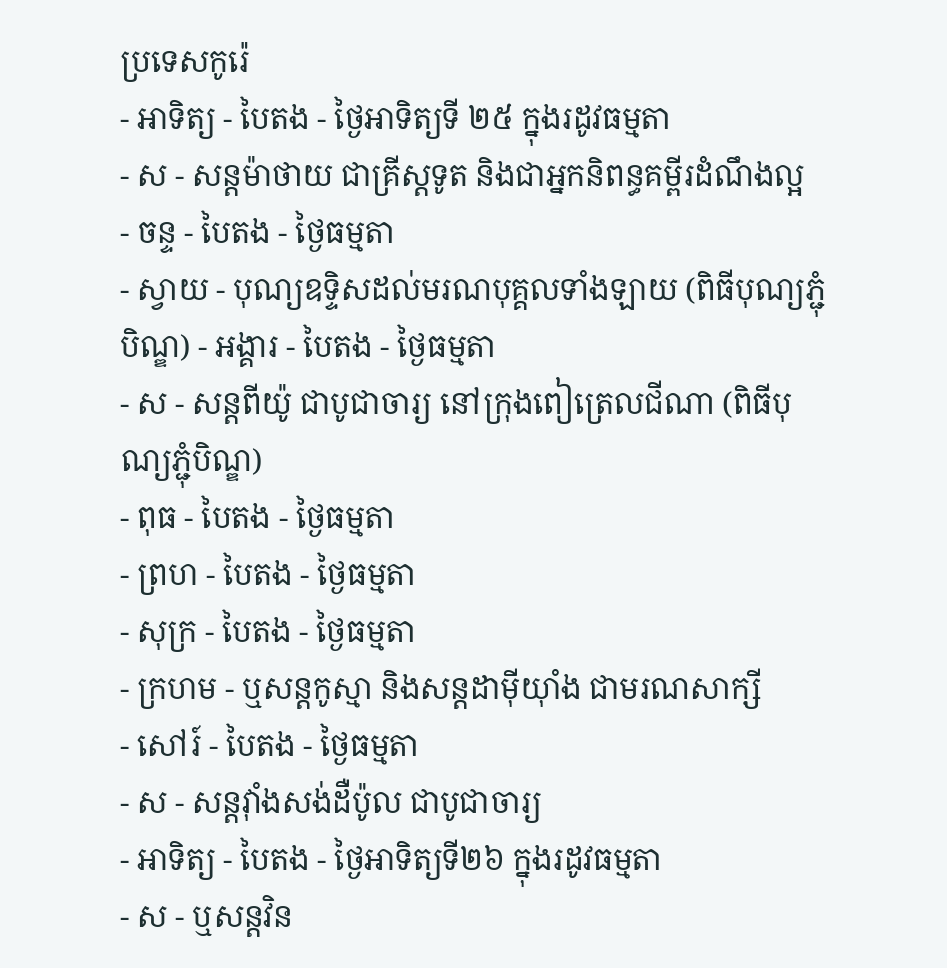ប្រទេសកូរ៉េ
- អាទិត្យ - បៃតង - ថ្ងៃអាទិត្យទី ២៥ ក្នុងរដូវធម្មតា
- ស - សន្ដម៉ាថាយ ជាគ្រីស្ដទូត និងជាអ្នកនិពន្ធគម្ពីរដំណឹងល្អ
- ចន្ទ - បៃតង - ថ្ងៃធម្មតា
- ស្វាយ - បុណ្យឧទ្ទិសដល់មរណបុគ្គលទាំងឡាយ (ពិធីបុណ្យភ្ជុំបិណ្ឌ) - អង្គារ - បៃតង - ថ្ងៃធម្មតា
- ស - សន្ដពីយ៉ូ ជាបូជាចារ្យ នៅក្រុងពៀត្រេលជីណា (ពិធីបុណ្យភ្ជុំបិណ្ឌ)
- ពុធ - បៃតង - ថ្ងៃធម្មតា
- ព្រហ - បៃតង - ថ្ងៃធម្មតា
- សុក្រ - បៃតង - ថ្ងៃធម្មតា
- ក្រហម - ឬសន្ដកូស្មា និងសន្ដដាម៉ីយ៉ាំង ជាមរណសាក្សី
- សៅរ៍ - បៃតង - ថ្ងៃធម្មតា
- ស - សន្ដវ៉ាំងសង់ដឺប៉ូល ជាបូជាចារ្យ
- អាទិត្យ - បៃតង - ថ្ងៃអាទិត្យទី២៦ ក្នុងរដូវធម្មតា
- ស - ឬសន្ដវិន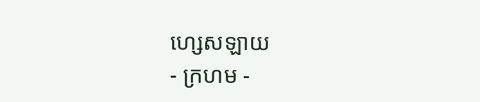ហ្សេសឡាយ
- ក្រហម -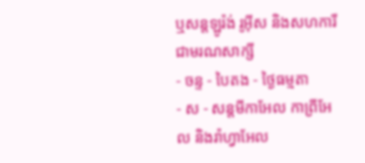ឬសន្ដឡូរ៉ង់ រូអ៊ីស និងសហការីជាមរណសាក្សី
- ចន្ទ - បៃតង - ថ្ងៃធម្មតា
- ស - សន្ដមីកាអែល កាព្រីអែល និងរ៉ាហ្វាអែល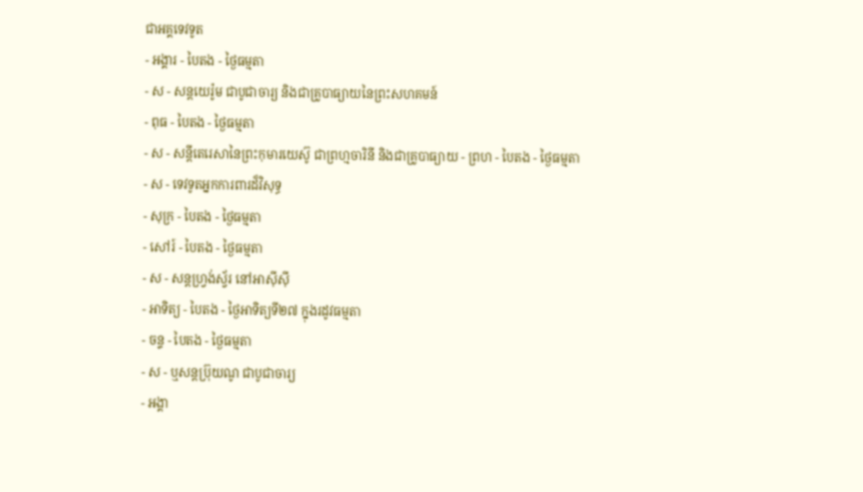ជាអគ្គទេវទូត
- អង្គារ - បៃតង - ថ្ងៃធម្មតា
- ស - សន្ដយេរ៉ូម ជាបូជាចារ្យ និងជាគ្រូបាធ្យាយនៃព្រះសហគមន៍
- ពុធ - បៃតង - ថ្ងៃធម្មតា
- ស - សន្ដីតេរេសានៃព្រះកុមារយេស៊ូ ជាព្រហ្មចារិនី និងជាគ្រូបាធ្យាយ - ព្រហ - បៃតង - ថ្ងៃធម្មតា
- ស - ទេវទូតអ្នកការពារដ៏វិសុទ្ធ
- សុក្រ - បៃតង - ថ្ងៃធម្មតា
- សៅរ៍ - បៃតង - ថ្ងៃធម្មតា
- ស - សន្ដហ្វ្រង់ស្វ័រ នៅអាស៊ីស៊ី
- អាទិត្យ - បៃតង - ថ្ងៃអាទិត្យទី២៧ ក្នុងរដូវធម្មតា
- ចន្ទ - បៃតង - ថ្ងៃធម្មតា
- ស - ឬសន្ដប្រ៊ុយណូ ជាបូជាចារ្យ
- អង្គា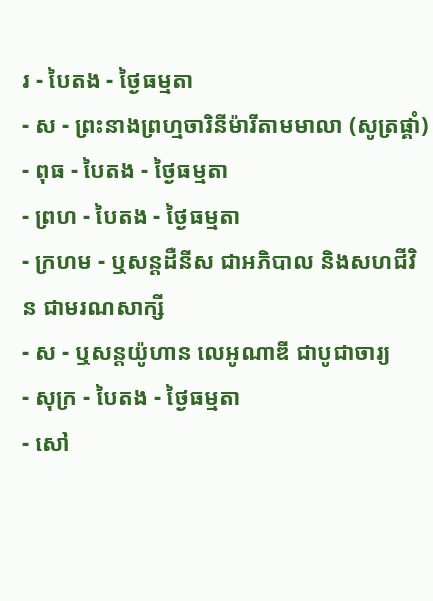រ - បៃតង - ថ្ងៃធម្មតា
- ស - ព្រះនាងព្រហ្មចារិនីម៉ារីតាមមាលា (សូត្រផ្គាំ)
- ពុធ - បៃតង - ថ្ងៃធម្មតា
- ព្រហ - បៃតង - ថ្ងៃធម្មតា
- ក្រហម - ឬសន្ដដឺនីស ជាអភិបាល និងសហជីវិន ជាមរណសាក្សី
- ស - ឬសន្ដយ៉ូហាន លេអូណាឌី ជាបូជាចារ្យ
- សុក្រ - បៃតង - ថ្ងៃធម្មតា
- សៅ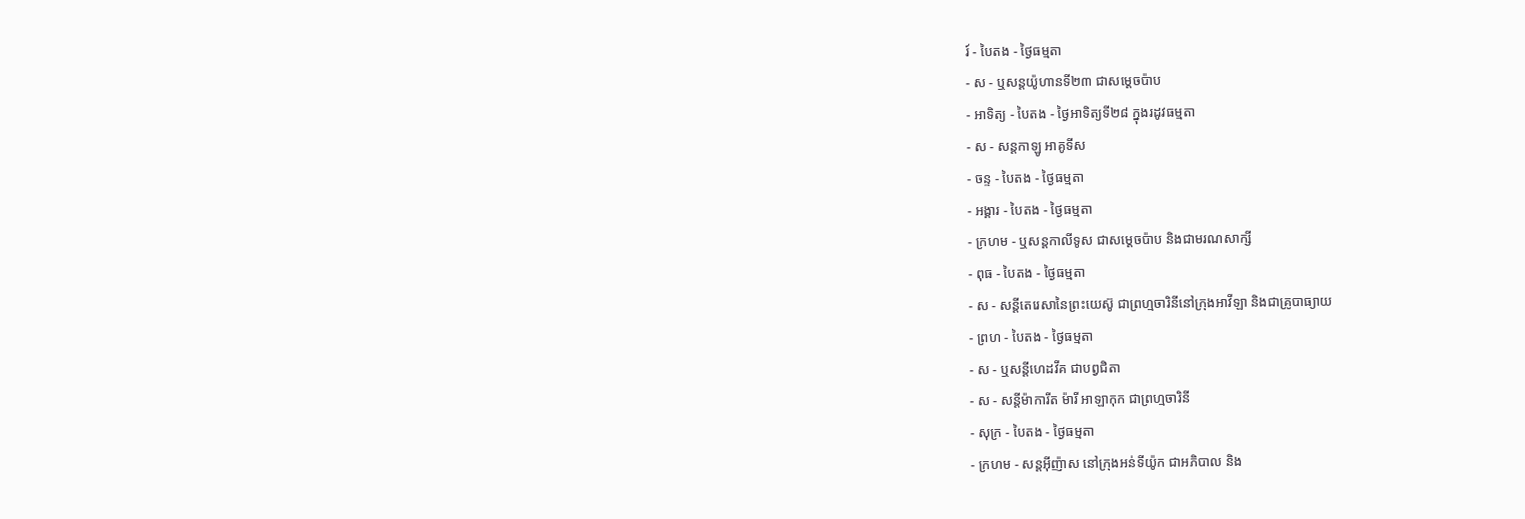រ៍ - បៃតង - ថ្ងៃធម្មតា
- ស - ឬសន្ដយ៉ូហានទី២៣ ជាសម្ដេចប៉ាប
- អាទិត្យ - បៃតង - ថ្ងៃអាទិត្យទី២៨ ក្នុងរដូវធម្មតា
- ស - សន្ដកាឡូ អាគូទីស
- ចន្ទ - បៃតង - ថ្ងៃធម្មតា
- អង្គារ - បៃតង - ថ្ងៃធម្មតា
- ក្រហម - ឬសន្ដកាលីទូស ជាសម្ដេចប៉ាប និងជាមរណសាក្សី
- ពុធ - បៃតង - ថ្ងៃធម្មតា
- ស - សន្ដីតេរេសានៃព្រះយេស៊ូ ជាព្រហ្មចារិនីនៅក្រុងអាវីឡា និងជាគ្រូបាធ្យាយ
- ព្រហ - បៃតង - ថ្ងៃធម្មតា
- ស - ឬសន្ដីហេដវីគ ជាបព្វជិតា
- ស - សន្ដីម៉ាការីត ម៉ារី អាឡាកុក ជាព្រហ្មចារិនី
- សុក្រ - បៃតង - ថ្ងៃធម្មតា
- ក្រហម - សន្ដអ៊ីញ៉ាស នៅក្រុងអន់ទីយ៉ូក ជាអភិបាល និង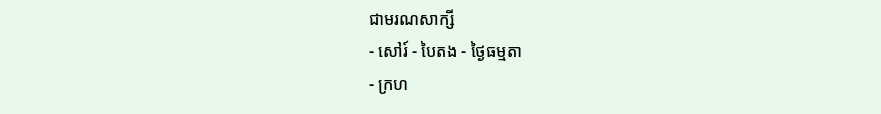ជាមរណសាក្សី
- សៅរ៍ - បៃតង - ថ្ងៃធម្មតា
- ក្រហ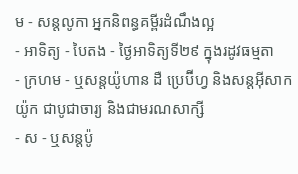ម - សន្ដលូកា អ្នកនិពន្ធគម្ពីរដំណឹងល្អ
- អាទិត្យ - បៃតង - ថ្ងៃអាទិត្យទី២៩ ក្នុងរដូវធម្មតា
- ក្រហម - ឬសន្ដយ៉ូហាន ដឺ ប្រេប៊ីហ្វ និងសន្ដអ៊ីសាកយ៉ូក ជាបូជាចារ្យ និងជាមរណសាក្សី
- ស - ឬសន្ដប៉ូ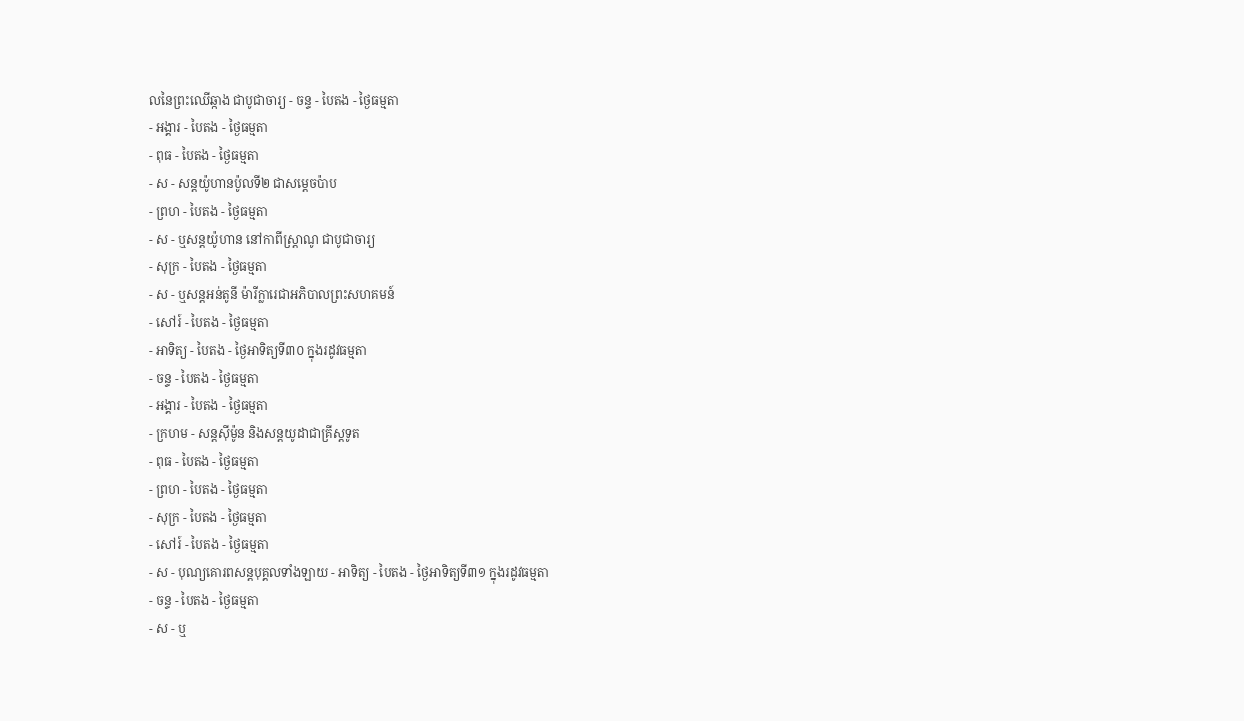លនៃព្រះឈើឆ្កាង ជាបូជាចារ្យ - ចន្ទ - បៃតង - ថ្ងៃធម្មតា
- អង្គារ - បៃតង - ថ្ងៃធម្មតា
- ពុធ - បៃតង - ថ្ងៃធម្មតា
- ស - សន្ដយ៉ូហានប៉ូលទី២ ជាសម្ដេចប៉ាប
- ព្រហ - បៃតង - ថ្ងៃធម្មតា
- ស - ឬសន្ដយ៉ូហាន នៅកាពីស្រ្ដាណូ ជាបូជាចារ្យ
- សុក្រ - បៃតង - ថ្ងៃធម្មតា
- ស - ឬសន្ដអន់តូនី ម៉ារីក្លារេជាអភិបាលព្រះសហគមន៍
- សៅរ៍ - បៃតង - ថ្ងៃធម្មតា
- អាទិត្យ - បៃតង - ថ្ងៃអាទិត្យទី៣០ ក្នុងរដូវធម្មតា
- ចន្ទ - បៃតង - ថ្ងៃធម្មតា
- អង្គារ - បៃតង - ថ្ងៃធម្មតា
- ក្រហម - សន្ដស៊ីម៉ូន និងសន្ដយូដាជាគ្រីស្ដទូត
- ពុធ - បៃតង - ថ្ងៃធម្មតា
- ព្រហ - បៃតង - ថ្ងៃធម្មតា
- សុក្រ - បៃតង - ថ្ងៃធម្មតា
- សៅរ៍ - បៃតង - ថ្ងៃធម្មតា
- ស - បុណ្យគោរពសន្ដបុគ្គលទាំងឡាយ - អាទិត្យ - បៃតង - ថ្ងៃអាទិត្យទី៣១ ក្នុងរដូវធម្មតា
- ចន្ទ - បៃតង - ថ្ងៃធម្មតា
- ស - ឬ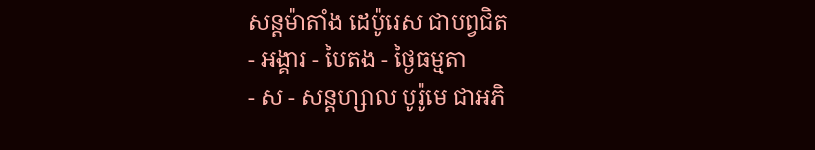សន្ដម៉ាតាំង ដេប៉ូរេស ជាបព្វជិត
- អង្គារ - បៃតង - ថ្ងៃធម្មតា
- ស - សន្ដហ្សាល បូរ៉ូមេ ជាអភិ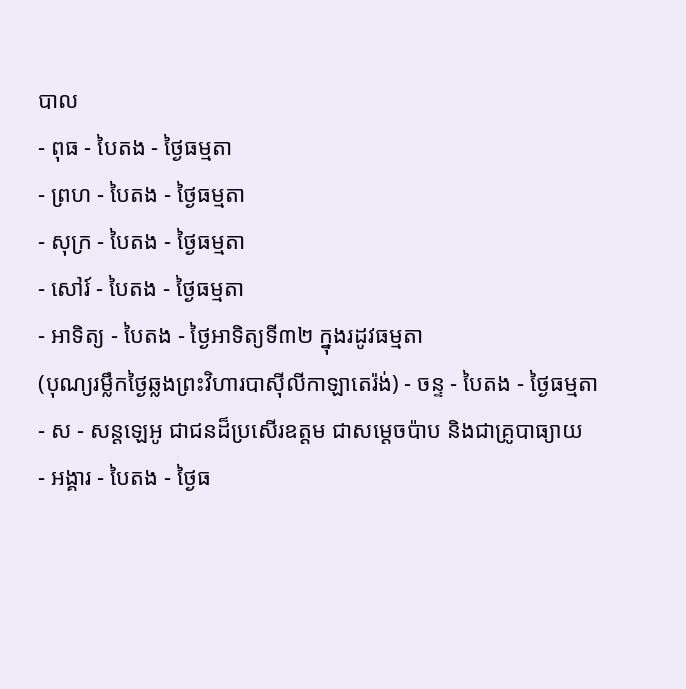បាល
- ពុធ - បៃតង - ថ្ងៃធម្មតា
- ព្រហ - បៃតង - ថ្ងៃធម្មតា
- សុក្រ - បៃតង - ថ្ងៃធម្មតា
- សៅរ៍ - បៃតង - ថ្ងៃធម្មតា
- អាទិត្យ - បៃតង - ថ្ងៃអាទិត្យទី៣២ ក្នុងរដូវធម្មតា
(បុណ្យរម្លឹកថ្ងៃឆ្លងព្រះវិហារបាស៊ីលីកាឡាតេរ៉ង់) - ចន្ទ - បៃតង - ថ្ងៃធម្មតា
- ស - សន្ដឡេអូ ជាជនដ៏ប្រសើរឧត្ដម ជាសម្ដេចប៉ាប និងជាគ្រូបាធ្យាយ
- អង្គារ - បៃតង - ថ្ងៃធ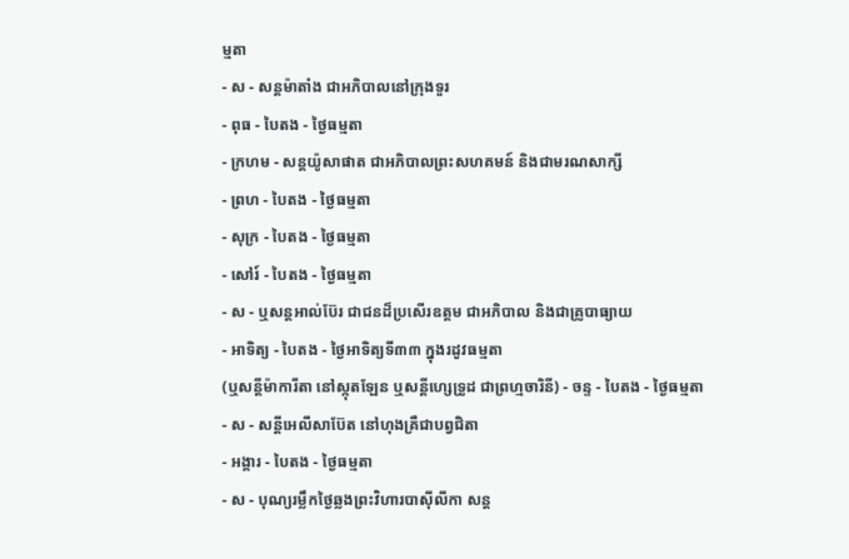ម្មតា
- ស - សន្ដម៉ាតាំង ជាអភិបាលនៅក្រុងទួរ
- ពុធ - បៃតង - ថ្ងៃធម្មតា
- ក្រហម - សន្ដយ៉ូសាផាត ជាអភិបាលព្រះសហគមន៍ និងជាមរណសាក្សី
- ព្រហ - បៃតង - ថ្ងៃធម្មតា
- សុក្រ - បៃតង - ថ្ងៃធម្មតា
- សៅរ៍ - បៃតង - ថ្ងៃធម្មតា
- ស - ឬសន្ដអាល់ប៊ែរ ជាជនដ៏ប្រសើរឧត្ដម ជាអភិបាល និងជាគ្រូបាធ្យាយ
- អាទិត្យ - បៃតង - ថ្ងៃអាទិត្យទី៣៣ ក្នុងរដូវធម្មតា
(ឬសន្ដីម៉ាការីតា នៅស្កុតឡែន ឬសន្ដីហ្សេទ្រូដ ជាព្រហ្មចារិនី) - ចន្ទ - បៃតង - ថ្ងៃធម្មតា
- ស - សន្ដីអេលីសាប៊ែត នៅហុងគ្រឺជាបព្វជិតា
- អង្គារ - បៃតង - ថ្ងៃធម្មតា
- ស - បុណ្យរម្លឹកថ្ងៃឆ្លងព្រះវិហារបាស៊ីលីកា សន្ដ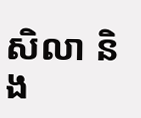សិលា និង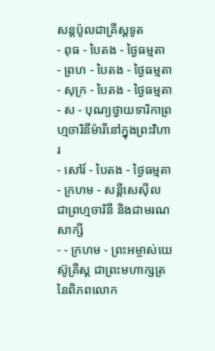សន្ដប៉ូលជាគ្រីស្ដទូត
- ពុធ - បៃតង - ថ្ងៃធម្មតា
- ព្រហ - បៃតង - ថ្ងៃធម្មតា
- សុក្រ - បៃតង - ថ្ងៃធម្មតា
- ស - បុណ្យថ្វាយទារិកាព្រហ្មចារិនីម៉ារីនៅក្នុងព្រះវិហារ
- សៅរ៍ - បៃតង - ថ្ងៃធម្មតា
- ក្រហម - សន្ដីសេស៊ីល ជាព្រហ្មចារិនី និងជាមរណសាក្សី
- - ក្រហម - ព្រះអម្ចាស់យេស៊ូគ្រីស្ដ ជាព្រះមហាក្សត្រនៃពិភពលោក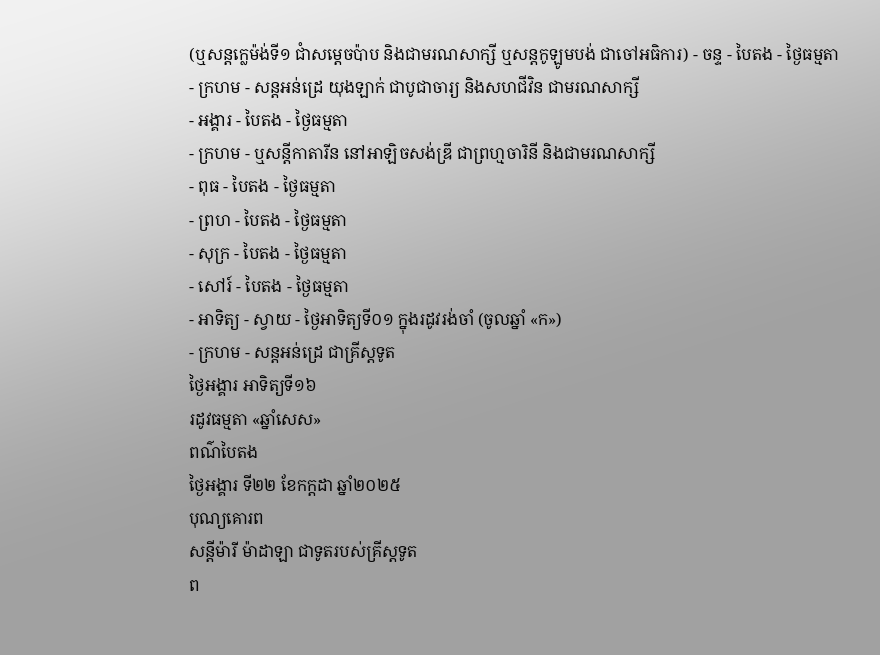(ឬសន្ដក្លេម៉ង់ទី១ ជាំសម្ដេចប៉ាប និងជាមរណសាក្សី ឬសន្ដកូឡូមបង់ ជាចៅអធិការ) - ចន្ទ - បៃតង - ថ្ងៃធម្មតា
- ក្រហម - សន្ដអន់ដ្រេ យុងឡាក់ ជាបូជាចារ្យ និងសហជីវិន ជាមរណសាក្សី
- អង្គារ - បៃតង - ថ្ងៃធម្មតា
- ក្រហម - ឬសន្ដីកាតារីន នៅអាឡិចសង់ឌ្រី ជាព្រហ្មចារិនី និងជាមរណសាក្សី
- ពុធ - បៃតង - ថ្ងៃធម្មតា
- ព្រហ - បៃតង - ថ្ងៃធម្មតា
- សុក្រ - បៃតង - ថ្ងៃធម្មតា
- សៅរ៍ - បៃតង - ថ្ងៃធម្មតា
- អាទិត្យ - ស្វាយ - ថ្ងៃអាទិត្យទី០១ ក្នុងរដូវរង់ចាំ (ចូលឆ្នាំ «ក»)
- ក្រហម - សន្ដអន់ដ្រេ ជាគ្រីស្ដទូត
ថ្ងៃអង្គារ អាទិត្យទី១៦
រដូវធម្មតា «ឆ្នាំសេស»
ពណ៌បៃតង
ថ្ងៃអង្គារ ទី២២ ខែកក្ដដា ឆ្នាំ២០២៥
បុណ្យគោរព
សន្តីម៉ារី ម៉ាដាឡា ជាទូតរបស់គ្រីស្តទូត
ព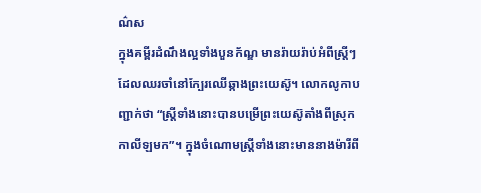ណ៌ស
ក្នុងគម្ពីរដំណឹងល្អទាំងបួនក័ណ្ឌ មានរ៉ាយរ៉ាប់អំពីស្រ្តីៗដែលឈរចាំនៅក្បែរឈើឆ្កាងព្រះយេស៊ូ។ លោកលូកាបញ្ជាក់ថា “ស្ត្រីទាំងនោះបានបម្រើព្រះយេស៊ូតាំងពីស្រុកកាលីឡមក”។ ក្នុងចំណោមស្ត្រីទាំងនោះមាននាងម៉ារីពី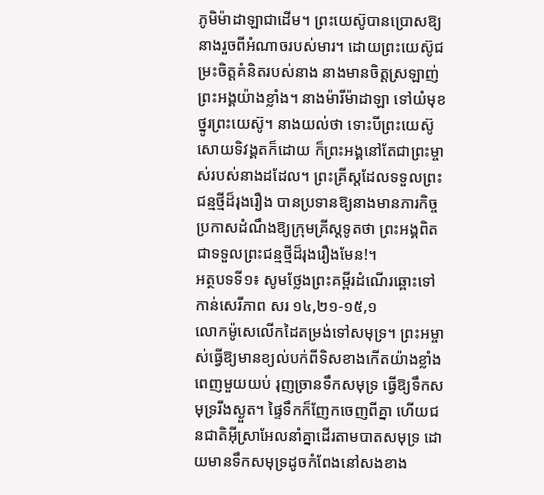ភូមិម៉ាដាឡាជាដើម។ ព្រះយេស៊ូបានប្រោសឱ្យនាងរួចពីអំណាចរបស់មារ។ ដោយព្រះយេស៊ូជម្រះចិត្តគំនិតរបស់នាង នាងមានចិត្តស្រឡាញ់ព្រះអង្គយ៉ាងខ្លាំង។ នាងម៉ារីម៉ាដាឡា ទៅយំមុខថ្នូរព្រះយេស៊ូ។ នាងយល់ថា ទោះបីព្រះយេស៊ូសោយទិវង្គតក៏ដោយ ក៏ព្រះអង្គនៅតែជាព្រះម្ចាស់របស់នាងដដែល។ ព្រះគ្រីស្តដែលទទួលព្រះជន្មថ្មីដ៏រុងរឿង បានប្រទានឱ្យនាងមានភារកិច្ចប្រកាសដំណឹងឱ្យក្រុមគ្រីស្តទូតថា ព្រះអង្គពិតជាទទួលព្រះជន្មថ្មីដ៏រុងរឿងមែន!។
អត្ថបទទី១៖ សូមថ្លែងព្រះគម្ពីរដំណើរឆ្ពោះទៅកាន់សេរីភាព សរ ១៤,២១-១៥,១
លោកម៉ូសេលើកដៃតម្រង់ទៅសមុទ្រ។ ព្រះអម្ចាស់ធ្វើឱ្យមានខ្យល់បក់ពីទិសខាងកើតយ៉ាងខ្លាំងពេញមួយយប់ រុញច្រានទឹកសមុទ្រ ធ្វើឱ្យទឹកសមុទ្ររីងស្ងួត។ ផ្ទៃទឹកក៏ញែកចេញពីគ្នា ហើយជនជាតិអ៊ីស្រាអែលនាំគ្នាដើរតាមបាតសមុទ្រ ដោយមានទឹកសមុទ្រដូចកំពែងនៅសងខាង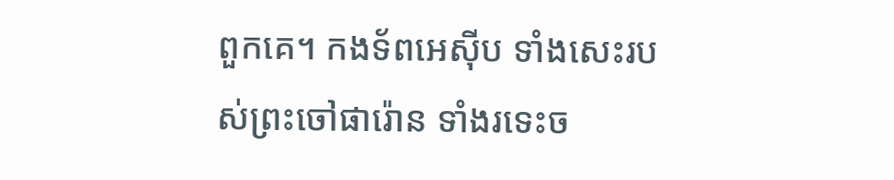ពួកគេ។ កងទ័ពអេស៊ីប ទាំងសេះរបស់ព្រះចៅផារ៉ោន ទាំងរទេះច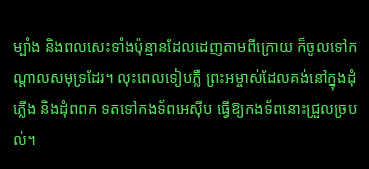ម្បាំង និងពលសេះទាំងប៉ុន្មានដែលដេញតាមពីក្រោយ ក៏ចូលទៅកណ្តាលសមុទ្រដែរ។ លុះពេលទៀបភ្លឺ ព្រះអម្ចាស់ដែលគង់នៅក្នុងដុំភ្លើង និងដុំពពក ទតទៅកងទ័ពអេស៊ីប ធ្វើឱ្យកងទ័ពនោះជ្រួលច្របល់។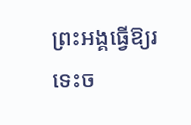ព្រះអង្គធ្វើឱ្យរទេះច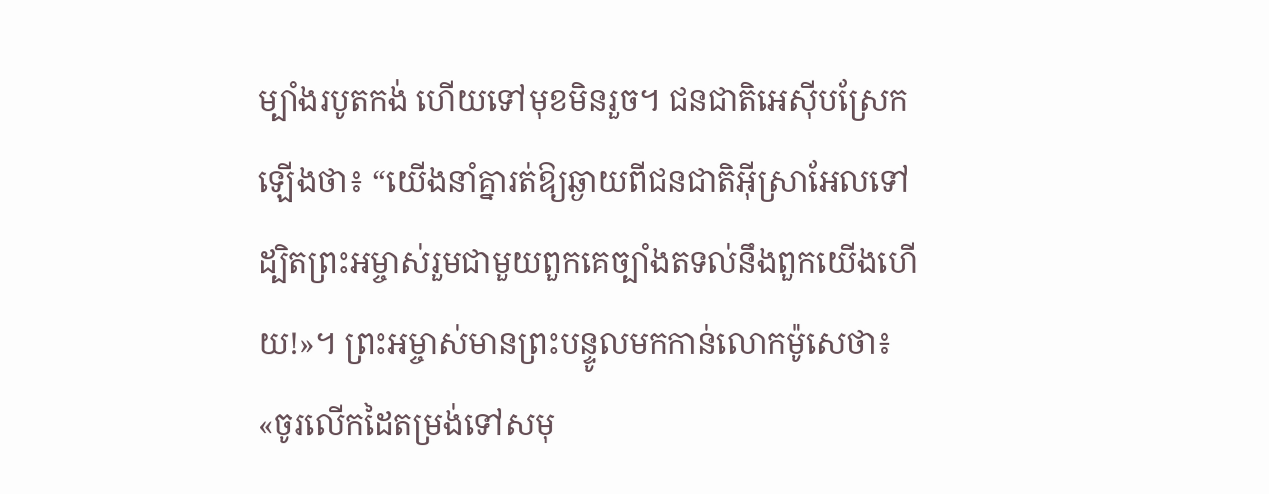ម្បាំងរបូតកង់ ហើយទៅមុខមិនរួច។ ជនជាតិអេស៊ីបស្រែកឡើងថា៖ “យើងនាំគ្នារត់ឱ្យឆ្ងាយពីជនជាតិអ៊ីស្រាអែលទៅ ដ្បិតព្រះអម្ចាស់រួមជាមួយពួកគេច្បាំងតទល់នឹងពួកយើងហើយ!»។ ព្រះអម្ចាស់មានព្រះបន្ទូលមកកាន់លោកម៉ូសេថា៖ «ចូរលើកដៃតម្រង់ទៅសមុ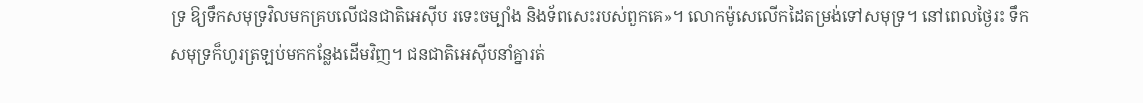ទ្រ ឱ្យទឹកសមុទ្រវិលមកគ្របលើជនជាតិអេស៊ីប រទេះចម្បាំង និងទ័ពសេះរបស់ពួកគេ»។ លោកម៉ូសេលើកដៃតម្រង់ទៅសមុទ្រ។ នៅពេលថ្ងៃរះ ទឹកសមុទ្រក៏ហូរត្រឡប់មកកន្លែងដើមវិញ។ ជនជាតិអេស៊ីបនាំគ្នារត់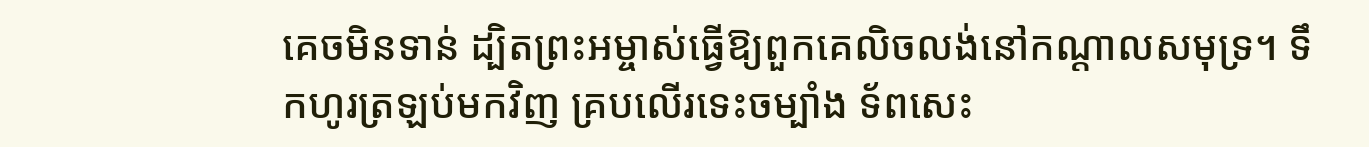គេចមិនទាន់ ដ្បិតព្រះអម្ចាស់ធ្វើឱ្យពួកគេលិចលង់នៅកណ្តាលសមុទ្រ។ ទឹកហូរត្រឡប់មកវិញ គ្របលើរទេះចម្បាំង ទ័ពសេះ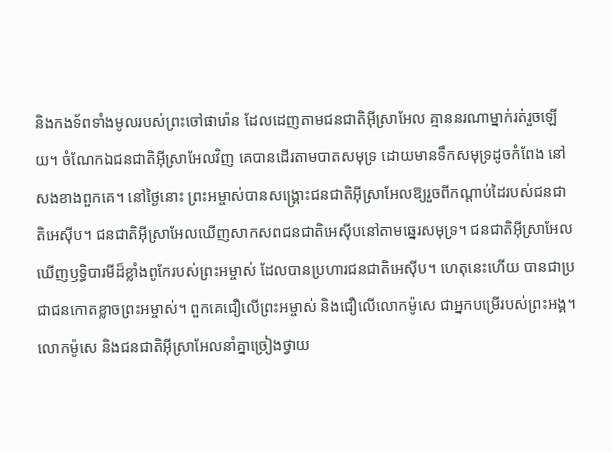និងកងទ័ពទាំងមូលរបស់ព្រះចៅផារ៉ោន ដែលដេញតាមជនជាតិអ៊ីស្រាអែល គ្មាននរណាម្នាក់រត់រួចឡើយ។ ចំណែកឯជនជាតិអ៊ីស្រាអែលវិញ គេបានដើរតាមបាតសមុទ្រ ដោយមានទឹកសមុទ្រដូចកំពែង នៅសងខាងពួកគេ។ នៅថ្ងៃនោះ ព្រះអម្ចាស់បានសង្គ្រោះជនជាតិអ៊ីស្រាអែលឱ្យរួចពីកណ្តាប់ដៃរបស់ជនជាតិអេស៊ីប។ ជនជាតិអ៊ីស្រាអែលឃើញសាកសពជនជាតិអេស៊ីបនៅតាមឆ្នេរសមុទ្រ។ ជនជាតិអ៊ីស្រាអែលឃើញឫទ្ធិបារមីដ៏ខ្លាំងពូកែរបស់ព្រះអម្ចាស់ ដែលបានប្រហារជនជាតិអេស៊ីប។ ហេតុនេះហើយ បានជាប្រជាជនកោតខ្លាចព្រះអម្ចាស់។ ពួកគេជឿលើព្រះអម្ចាស់ និងជឿលើលោកម៉ូសេ ជាអ្នកបម្រើរបស់ព្រះអង្គ។ លោកម៉ូសេ និងជនជាតិអ៊ីស្រាអែលនាំគ្នាច្រៀងថ្វាយ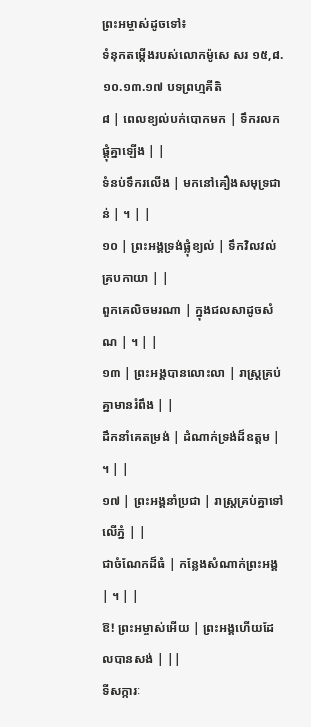ព្រះអម្ចាស់ដូចទៅ៖
ទំនុកតម្កើងរបស់លោកម៉ូសេ សរ ១៥,៨.១០.១៣.១៧ បទព្រហ្មគីតិ
៨ | ពេលខ្យល់បក់បោកមក | ទឹករលកផ្តុំគ្នាឡើង | |
ទំនប់ទឹករលើង | មកនៅគឿងសមុទ្រជាន់ | ។ | |
១០ | ព្រះអង្គទ្រង់ផ្លុំខ្យល់ | ទឹកវិលវល់គ្របកាយា | |
ពួកគេលិចមរណា | ក្នុងជលសាដូចសំណ | ។ | |
១៣ | ព្រះអង្គបានលោះលា | រាស្ត្រគ្រប់គ្នាមានរំពឹង | |
ដឹកនាំគេតម្រង់ | ដំណាក់ទ្រង់ដ៏ឧត្តម | ។ | |
១៧ | ព្រះអង្គនាំប្រជា | រាស្ត្រគ្រប់គ្នាទៅលើភ្នំ | |
ជាចំណែកដ៏ធំ | កន្លែងសំណាក់ព្រះអង្គ | ។ | |
ឱ! ព្រះអម្ចាស់អើយ | ព្រះអង្គហើយដែលបានសង់ | ||
ទីសក្ការៈ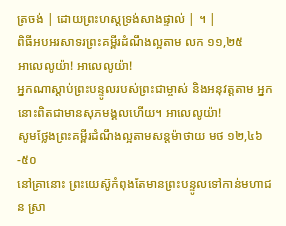ត្រចង់ | ដោយព្រះហស្តទ្រង់សាងផ្ទាល់ | ។ |
ពិធីអបអរសាទរព្រះគម្ពីរដំណឹងល្អតាម លក ១១,២៥
អាលេលូយ៉ា! អាលេលូយ៉ា!
អ្នកណាស្តាប់ព្រះបន្ទូលរបស់ព្រះជាម្ចាស់ និងអនុវត្តតាម អ្នកនោះពិតជាមានសុភមង្គលហើយ។ អាលេលូយ៉ា!
សូមថ្លែងព្រះគម្ពីរដំណឹងល្អតាមសន្តម៉ាថាយ មថ ១២,៤៦-៥០
នៅគ្រានោះ ព្រះយេស៊ូកំពុងតែមានព្រះបន្ទូលទៅកាន់មហាជន ស្រា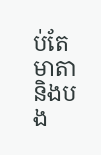ប់តែមាតា និងបង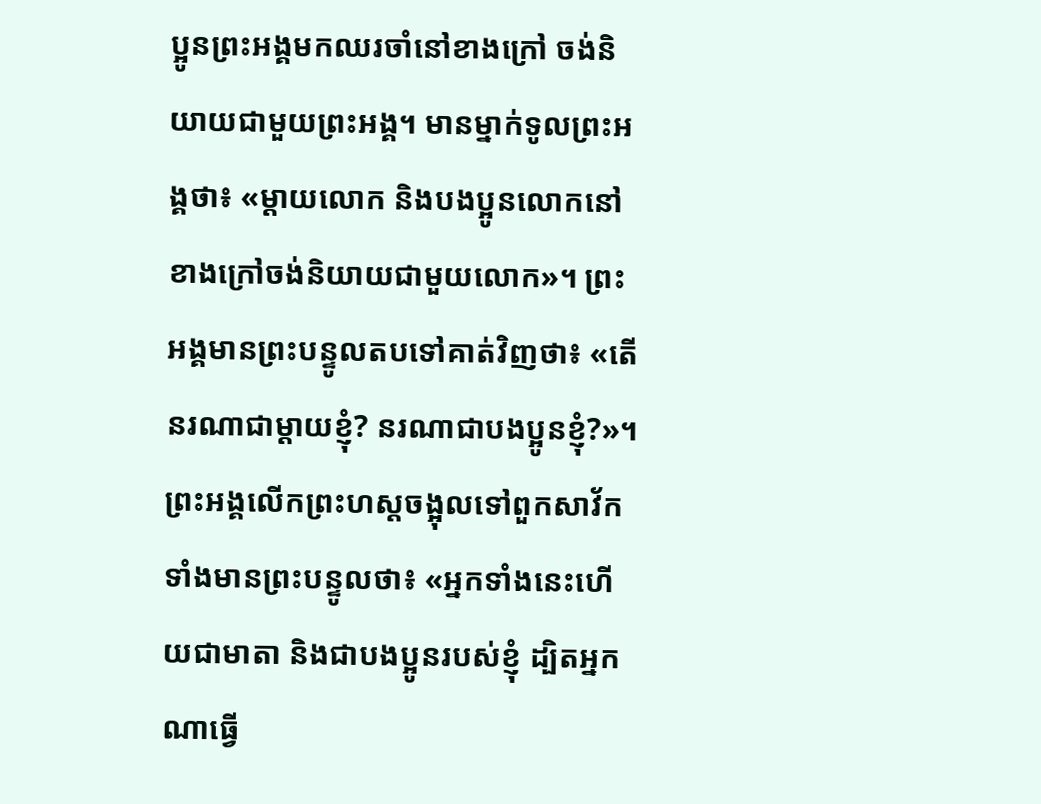ប្អូនព្រះអង្គមកឈរចាំនៅខាងក្រៅ ចង់និយាយជាមួយព្រះអង្គ។ មានម្នាក់ទូលព្រះអង្គថា៖ «ម្តាយលោក និងបងប្អូនលោកនៅខាងក្រៅចង់និយាយជាមួយលោក»។ ព្រះអង្គមានព្រះបន្ទូលតបទៅគាត់វិញថា៖ «តើនរណាជាម្តាយខ្ញុំ? នរណាជាបងប្អូនខ្ញុំ?»។ ព្រះអង្គលើកព្រះហស្តចង្អុលទៅពួកសាវ័កទាំងមានព្រះបន្ទូលថា៖ «អ្នកទាំងនេះហើយជាមាតា និងជាបងប្អូនរបស់ខ្ញុំ ដ្បិតអ្នកណាធ្វើ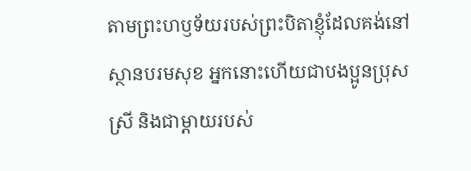តាមព្រះហឫទ័យរបស់ព្រះបិតាខ្ញុំដែលគង់នៅស្ថានបរមសុខ អ្នកនោះហើយជាបងប្អូនប្រុសស្រី និងជាម្តាយរបស់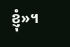ខ្ញុំ»។